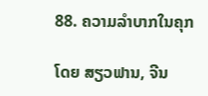88. ຄວາມລຳບາກໃນຄຸກ

ໂດຍ ສຽວຟານ, ຈີນ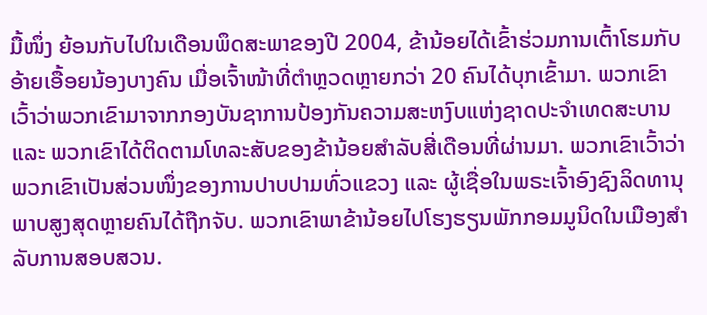ມື້ໜຶ່ງ ຍ້ອນກັບໄປໃນເດືອນພຶດສະພາຂອງປີ 2004, ຂ້ານ້ອຍໄດ້ເຂົ້າຮ່ວມການເຕົ້າໂຮມກັບອ້າຍເອື້ອຍນ້ອງບາງຄົນ ເມື່ອເຈົ້າໜ້າທີ່ຕຳຫຼວດຫຼາຍກວ່າ 20 ຄົນໄດ້ບຸກເຂົ້າມາ. ພວກເຂົາເວົ້າວ່າພວກເຂົາມາຈາກກອງບັນຊາການປ້ອງກັນຄວາມສະຫງົບແຫ່ງຊາດປະຈຳເທດສະບານ ແລະ ພວກເຂົາໄດ້ຕິດຕາມໂທລະສັບຂອງຂ້ານ້ອຍສຳລັບສີ່ເດືອນທີ່ຜ່ານມາ. ພວກເຂົາເວົ້າວ່າພວກເຂົາເປັນສ່ວນໜຶ່ງຂອງການປາບປາມທົ່ວແຂວງ ແລະ ຜູ້ເຊື່ອໃນພຣະເຈົ້າອົງຊົງລິດທານຸພາບສູງສຸດຫຼາຍຄົນໄດ້ຖືກຈັບ. ພວກເຂົາພາຂ້ານ້ອຍໄປໂຮງຮຽນພັກກອມມູນິດໃນເມືອງສຳລັບການສອບສວນ.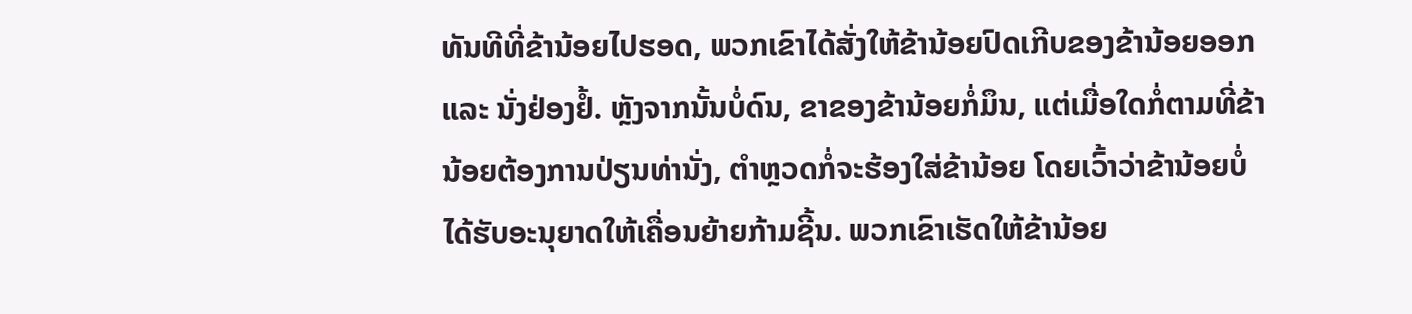ທັນທີທີ່ຂ້ານ້ອຍໄປຮອດ, ພວກເຂົາໄດ້ສັ່ງໃຫ້ຂ້ານ້ອຍປົດເກີບຂອງຂ້ານ້ອຍອອກ ແລະ ນັ່ງຢ່ອງຢໍ້. ຫຼັງຈາກນັ້ນບໍ່ດົນ, ຂາຂອງຂ້ານ້ອຍກໍ່ມຶນ, ແຕ່ເມື່ອໃດກໍ່ຕາມທີ່ຂ້ານ້ອຍຕ້ອງການປ່ຽນທ່ານັ່ງ, ຕໍາຫຼວດກໍ່ຈະຮ້ອງໃສ່ຂ້ານ້ອຍ ໂດຍເວົ້າວ່າຂ້ານ້ອຍບໍ່ໄດ້ຮັບອະນຸຍາດໃຫ້ເຄື່ອນຍ້າຍກ້າມຊີ້ນ. ພວກເຂົາເຮັດໃຫ້ຂ້ານ້ອຍ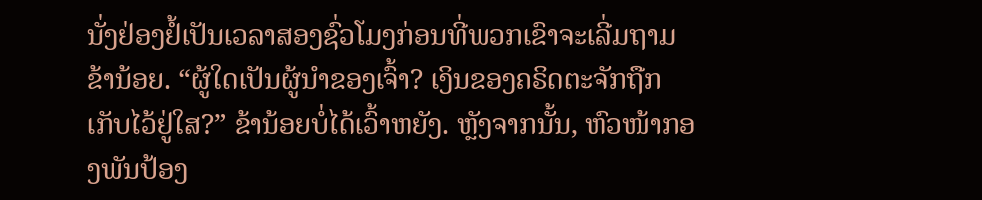ນັ່ງຢ່ອງຢໍ້ເປັນເວລາສອງຊົ່ວໂມງກ່ອນທີ່ພວກເຂົາຈະເລີ່ມຖາມຂ້ານ້ອຍ. “ຜູ້ໃດເປັນຜູ້ນຳຂອງເຈົ້າ? ເງິນຂອງຄຣິດຕະຈັກຖືກເກັບໄວ້ຢູ່ໃສ?” ຂ້ານ້ອຍບໍ່ໄດ້ເວົ້າຫຍັງ. ຫຼັງຈາກນັ້ນ, ຫົວໜ້າກອງພັນປ້ອງ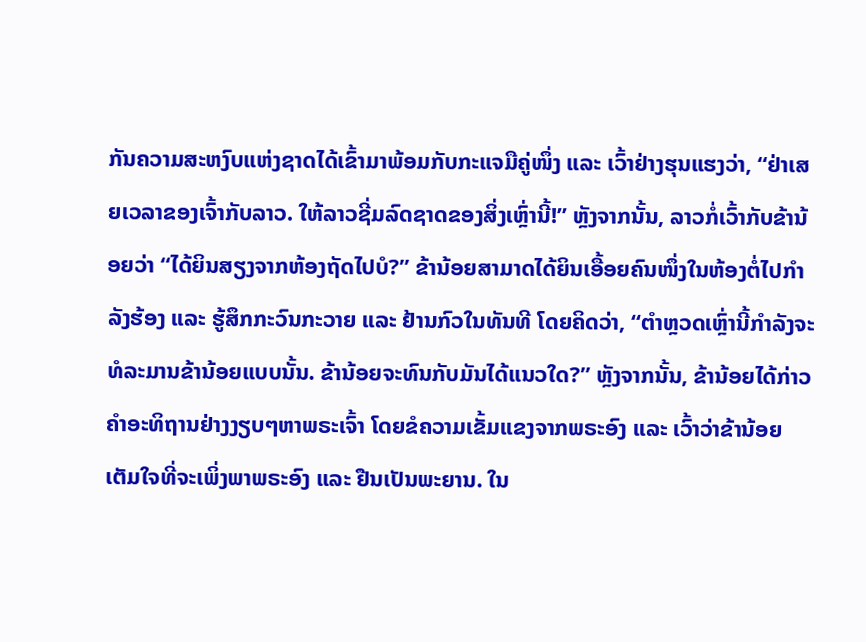ກັນຄວາມສະຫງົບແຫ່ງຊາດໄດ້ເຂົ້າມາພ້ອມກັບກະແຈມືຄູ່ໜຶ່ງ ແລະ ເວົ້າຢ່າງຮຸນແຮງວ່າ, “ຢ່າເສຍເວລາຂອງເຈົ້າກັບລາວ. ໃຫ້ລາວຊີ່ມລົດຊາດຂອງສິ່ງເຫຼົ່ານີ້!” ຫຼັງຈາກນັ້ນ, ລາວກໍ່ເວົ້າກັບຂ້ານ້ອຍວ່າ “ໄດ້ຍິນສຽງຈາກຫ້ອງຖັດໄປບໍ?” ຂ້ານ້ອຍສາມາດໄດ້ຍິນເອື້ອຍຄົນໜຶ່ງໃນຫ້ອງຕໍ່ໄປກຳລັງຮ້ອງ ແລະ ຮູ້ສຶກກະວົນກະວາຍ ແລະ ຢ້ານກົວໃນທັນທີ ໂດຍຄິດວ່າ, “ຕຳຫຼວດເຫຼົ່ານີ້ກຳລັງຈະທໍລະມານຂ້ານ້ອຍແບບນັ້ນ. ຂ້ານ້ອຍຈະທົນກັບມັນໄດ້ແນວໃດ?” ຫຼັງຈາກນັ້ນ, ຂ້ານ້ອຍໄດ້ກ່າວຄໍາອະທິຖານຢ່າງງຽບໆຫາພຣະເຈົ້າ ໂດຍຂໍຄວາມເຂັ້ມແຂງຈາກພຣະອົງ ແລະ ເວົ້າວ່າຂ້ານ້ອຍເຕັມໃຈທີ່ຈະເພິ່ງພາພຣະອົງ ແລະ ຢືນເປັນພະຍານ. ໃນ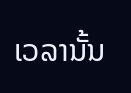ເວລານັ້ນ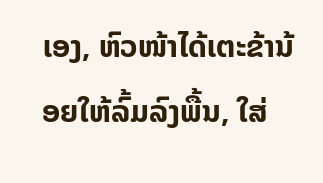ເອງ, ຫົວໜ້າໄດ້ເຕະຂ້ານ້ອຍໃຫ້ລົ້ມລົງພື້ນ, ໃສ່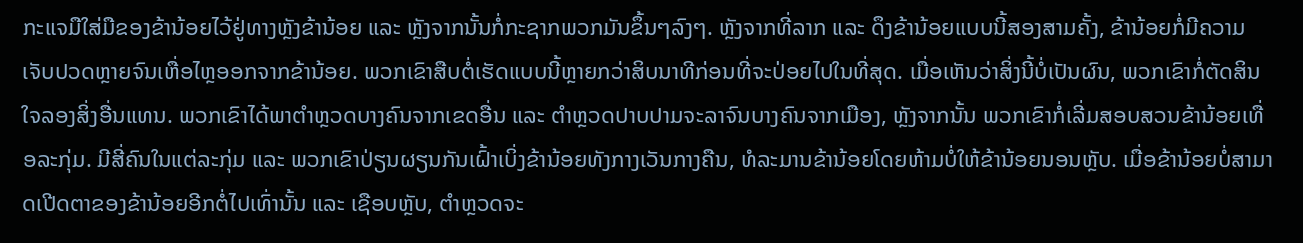ກະແຈມືໃສ່ມືຂອງຂ້ານ້ອຍໄວ້ຢູ່ທາງຫຼັງຂ້ານ້ອຍ ແລະ ຫຼັງຈາກນັ້ນກໍ່ກະຊາກພວກມັນຂຶ້ນໆລົງໆ. ຫຼັງຈາກທີ່ລາກ ແລະ ດຶງຂ້ານ້ອຍແບບນີ້ສອງສາມຄັ້ງ, ຂ້ານ້ອຍກໍ່ມີຄວາມເຈັບປວດຫຼາຍຈົນເຫື່ອໄຫຼອອກຈາກຂ້ານ້ອຍ. ພວກເຂົາສືບຕໍ່ເຮັດແບບນີ້ຫຼາຍກວ່າສິບນາທີກ່ອນທີ່ຈະປ່ອຍໄປໃນທີ່ສຸດ. ເມື່ອເຫັນວ່າສິ່ງນີ້ບໍ່ເປັນຜົນ, ພວກເຂົາກໍ່ຕັດສິນໃຈລອງສິ່ງອື່ນແທນ. ພວກເຂົາໄດ້ພາຕຳຫຼວດບາງຄົນຈາກເຂດອື່ນ ແລະ ຕຳຫຼວດປາບປາມຈະລາຈົນບາງຄົນຈາກເມືອງ, ຫຼັງຈາກນັ້ນ ພວກເຂົາກໍ່ເລີ່ມສອບສວນຂ້ານ້ອຍເທື່ອລະກຸ່ມ. ມີສີ່ຄົນໃນແຕ່ລະກຸ່ມ ແລະ ພວກເຂົາປ່ຽນຜຽນກັນເຝົ້າເບິ່ງຂ້ານ້ອຍທັງກາງເວັນກາງຄືນ, ທໍລະມານຂ້ານ້ອຍໂດຍຫ້າມບໍ່ໃຫ້ຂ້ານ້ອຍນອນຫຼັບ. ເມື່ອຂ້ານ້ອຍບໍ່ສາມາດເປີດຕາຂອງຂ້ານ້ອຍອີກຕໍ່ໄປເທົ່ານັ້ນ ແລະ ເຊືອບຫຼັບ, ຕໍາຫຼວດຈະ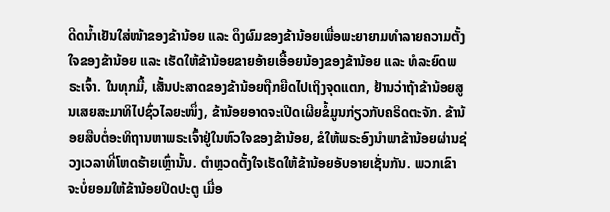ດີດນໍ້າເຢັນໃສ່ໜ້າຂອງຂ້ານ້ອຍ ແລະ ດຶງຜົມຂອງຂ້ານ້ອຍເພື່ອພະຍາຍາມທໍາລາຍຄວາມຕັ້ງໃຈຂອງຂ້ານ້ອຍ ແລະ ເຮັດໃຫ້ຂ້ານ້ອຍຂາຍອ້າຍເອື້ອຍນ້ອງຂອງຂ້ານ້ອຍ ແລະ ທໍລະຍົດພຣະເຈົ້າ. ໃນທຸກມື້, ເສັ້ນປະສາດຂອງຂ້ານ້ອຍຖືກຍືດໄປເຖິງຈຸດແຕກ, ຢ້ານວ່າຖ້າຂ້ານ້ອຍສູນເສຍສະມາທິໄປຊົ່ວໄລຍະໜຶ່ງ, ຂ້ານ້ອຍອາດຈະເປີດເຜີຍຂໍ້ມູນກ່ຽວກັບຄຣິດຕະຈັກ. ຂ້ານ້ອຍສືບຕໍ່ອະທິຖານຫາພຣະເຈົ້າຢູ່ໃນຫົວໃຈຂອງຂ້ານ້ອຍ, ຂໍໃຫ້ພຣະອົງນໍາພາຂ້ານ້ອຍຜ່ານຊ່ວງເວລາທີ່ໂຫດຮ້າຍເຫຼົ່ານັ້ນ. ຕຳຫຼວດຕັ້ງໃຈເຮັດໃຫ້ຂ້ານ້ອຍອັບອາຍເຊັ່ນກັນ. ພວກເຂົາຈະບໍ່ຍອມໃຫ້ຂ້ານ້ອຍປິດປະຕູ ເມື່ອ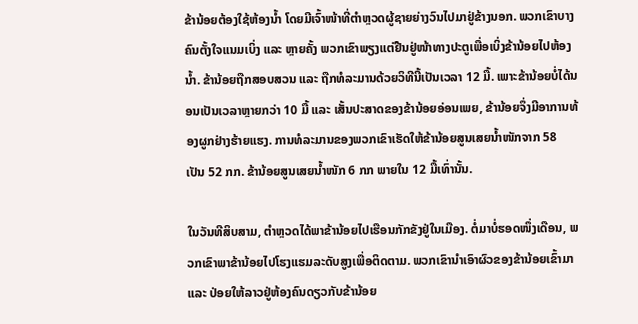ຂ້ານ້ອຍຕ້ອງໃຊ້ຫ້ອງນໍ້າ ໂດຍມີເຈົ້າໜ້າທີ່ຕໍາຫຼວດຜູ້ຊາຍຍ່າງວົນໄປມາຢູ່ຂ້າງນອກ. ພວກເຂົາບາງຄົນຕັ້ງໃຈແນມເບິ່ງ ແລະ ຫຼາຍຄັ້ງ ພວກເຂົາພຽງແຕ່ຢືນຢູ່ໜ້າທາງປະຕູເພື່ອເບິ່ງຂ້ານ້ອຍໄປຫ້ອງນໍ້າ. ຂ້ານ້ອຍຖືກສອບສວນ ແລະ ຖືກທໍລະມານດ້ວຍວິທີນີ້ເປັນເວລາ 12 ມື້. ເພາະຂ້ານ້ອຍບໍ່ໄດ້ນອນເປັນເວລາຫຼາຍກວ່າ 10 ມື້ ແລະ ເສັ້ນປະສາດຂອງຂ້ານ້ອຍອ່ອນເພຍ, ຂ້ານ້ອຍຈຶ່ງມີອາການທ້ອງຜູກຢ່າງຮ້າຍແຮງ. ການທໍລະມານຂອງພວກເຂົາເຮັດໃຫ້ຂ້ານ້ອຍສູນເສຍນໍ້າໜັກຈາກ 58 ເປັນ 52 ກກ. ຂ້ານ້ອຍສູນເສຍນ້ຳໜັກ 6 ກກ ພາຍໃນ 12 ມື້ເທົ່ານັ້ນ.

ໃນວັນທີສິບສາມ, ຕໍາຫຼວດໄດ້ພາຂ້ານ້ອຍໄປເຮືອນກັກຂັງຢູ່ໃນເມືອງ. ຕໍ່ມາບໍ່ຮອດໜຶ່ງເດືອນ, ພວກເຂົາພາຂ້ານ້ອຍໄປໂຮງແຮມລະດັບສູງເພື່ອຕິດຕາມ. ພວກເຂົານໍາເອົາຜົວຂອງຂ້ານ້ອຍເຂົ້າມາ ແລະ ປ່ອຍໃຫ້ລາວຢູ່ຫ້ອງຄົນດຽວກັບຂ້ານ້ອຍ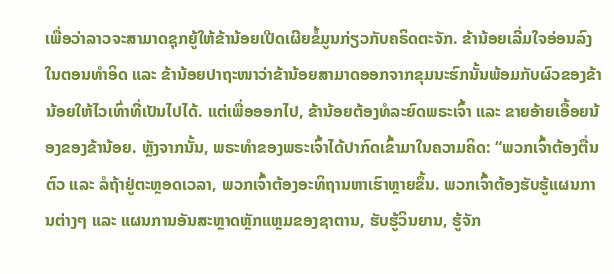ເພື່ອວ່າລາວຈະສາມາດຊຸກຍູ້ໃຫ້ຂ້ານ້ອຍເປີດເຜີຍຂໍ້ມູນກ່ຽວກັບຄຣິດຕະຈັກ. ຂ້ານ້ອຍເລີ່ມໃຈອ່ອນລົງໃນຕອນທໍາອິດ ແລະ ຂ້ານ້ອຍປາຖະໜາວ່າຂ້ານ້ອຍສາມາດອອກຈາກຂຸມນະຮົກນັ້ນພ້ອມກັບຜົວຂອງຂ້ານ້ອຍໃຫ້ໄວເທົ່າທີ່ເປັນໄປໄດ້. ແຕ່ເພື່ອອອກໄປ, ຂ້ານ້ອຍຕ້ອງທໍລະຍົດພຣະເຈົ້າ ແລະ ຂາຍອ້າຍເອື້ອຍນ້ອງຂອງຂ້ານ້ອຍ. ຫຼັງຈາກນັ້ນ, ພຣະທຳຂອງພຣະເຈົ້າໄດ້ປາກົດເຂົ້າມາໃນຄວາມຄິດ: “ພວກເຈົ້າຕ້ອງຕື່ນຕົວ ແລະ ລໍຖ້າຢູ່ຕະຫຼອດເວລາ, ພວກເຈົ້າຕ້ອງອະທິຖານຫາເຮົາຫຼາຍຂຶ້ນ. ພວກເຈົ້າຕ້ອງຮັບຮູ້ແຜນການຕ່າງໆ ແລະ ແຜນການອັນສະຫຼາດຫຼັກແຫຼມຂອງຊາຕານ, ຮັບຮູ້ວິນຍານ, ຮູ້ຈັກ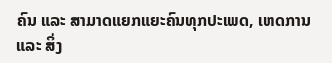ຄົນ ແລະ ສາມາດແຍກແຍະຄົນທຸກປະເພດ, ເຫດການ ແລະ ສິ່ງ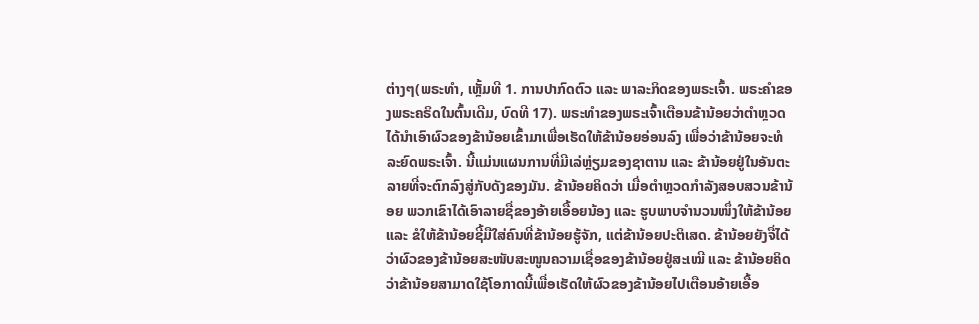ຕ່າງໆ(ພຣະທຳ, ເຫຼັ້ມທີ 1. ການປາກົດຕົວ ແລະ ພາລະກິດຂອງພຣະເຈົ້າ. ພຣະຄຳຂອງພຣະຄຣິດໃນຕົ້ນເດີມ, ບົດທີ 17). ພຣະທຳຂອງພຣະເຈົ້າເຕືອນຂ້ານ້ອຍວ່າຕໍາຫຼວດໄດ້ນໍາເອົາຜົວຂອງຂ້ານ້ອຍເຂົ້າມາເພື່ອເຮັດໃຫ້ຂ້ານ້ອຍອ່ອນລົງ ເພື່ອວ່າຂ້ານ້ອຍຈະທໍລະຍົດພຣະເຈົ້າ. ນີ້ແມ່ນແຜນການທີ່ມີເລ່ຫຼ່ຽມຂອງຊາຕານ ແລະ ຂ້ານ້ອຍຢູ່ໃນອັນຕະລາຍທີ່ຈະຕົກລົງສູ່ກັບດັງຂອງມັນ. ຂ້ານ້ອຍຄິດວ່າ ເມື່ອຕໍາຫຼວດກໍາລັງສອບສວນຂ້ານ້ອຍ ພວກເຂົາໄດ້ເອົາລາຍຊື່ຂອງອ້າຍເອື້ອຍນ້ອງ ແລະ ຮູບພາບຈໍານວນໜຶ່ງໃຫ້ຂ້ານ້ອຍ ແລະ ຂໍໃຫ້ຂ້ານ້ອຍຊີ້ມືໃສ່ຄົນທີ່ຂ້ານ້ອຍຮູ້ຈັກ, ແຕ່ຂ້ານ້ອຍປະຕິເສດ. ຂ້ານ້ອຍຍັງຈື່ໄດ້ວ່າຜົວຂອງຂ້ານ້ອຍສະໜັບສະໜູນຄວາມເຊື່ອຂອງຂ້ານ້ອຍຢູ່ສະເໝີ ແລະ ຂ້ານ້ອຍຄິດວ່າຂ້ານ້ອຍສາມາດໃຊ້ໂອກາດນີ້ເພື່ອເຮັດໃຫ້ຜົວຂອງຂ້ານ້ອຍໄປເຕືອນອ້າຍເອື້ອ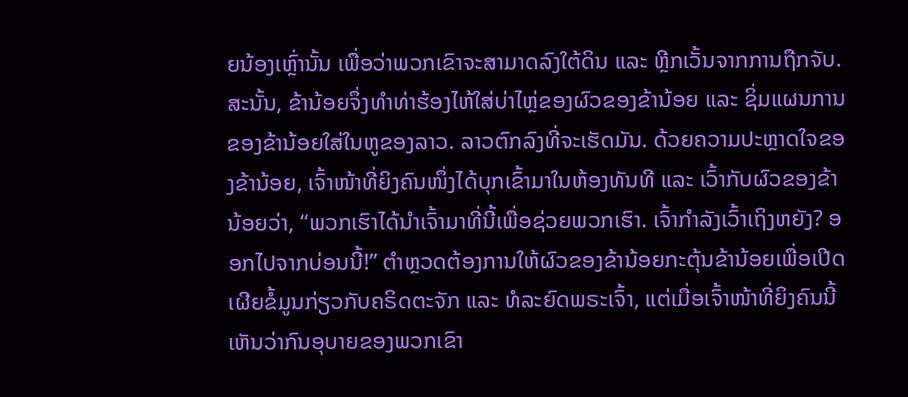ຍນ້ອງເຫຼົ່ານັ້ນ ເພື່ອວ່າພວກເຂົາຈະສາມາດລົງໃຕ້ດິນ ແລະ ຫຼີກເວັ້ນຈາກການຖືກຈັບ. ສະນັ້ນ, ຂ້ານ້ອຍຈຶ່ງທຳທ່າຮ້ອງໄຫ້ໃສ່ບ່າໄຫຼ່ຂອງຜົວຂອງຂ້ານ້ອຍ ແລະ ຊິ່ມແຜນການຂອງຂ້ານ້ອຍໃສ່ໃນຫູຂອງລາວ. ລາວຕົກລົງທີ່ຈະເຮັດມັນ. ດ້ວຍຄວາມປະຫຼາດໃຈຂອງຂ້ານ້ອຍ, ເຈົ້າໜ້າທີ່ຍິງຄົນໜຶ່ງໄດ້ບຸກເຂົ້າມາໃນຫ້ອງທັນທີ ແລະ ເວົ້າກັບຜົວຂອງຂ້ານ້ອຍວ່າ, “ພວກເຮົາໄດ້ນຳເຈົ້າມາທີ່ນີ້ເພື່ອຊ່ວຍພວກເຮົາ. ເຈົ້າກຳລັງເວົ້າເຖິງຫຍັງ? ອອກໄປຈາກບ່ອນນີ້!” ຕຳຫຼວດຕ້ອງການໃຫ້ຜົວຂອງຂ້ານ້ອຍກະຕຸ້ນຂ້ານ້ອຍເພື່ອເປີດເຜີຍຂໍ້ມູນກ່ຽວກັບຄຣິດຕະຈັກ ແລະ ທໍລະຍົດພຣະເຈົ້າ, ແຕ່ເມື່ອເຈົ້າໜ້າທີ່ຍິງຄົນນີ້ເຫັນວ່າກົນອຸບາຍຂອງພວກເຂົາ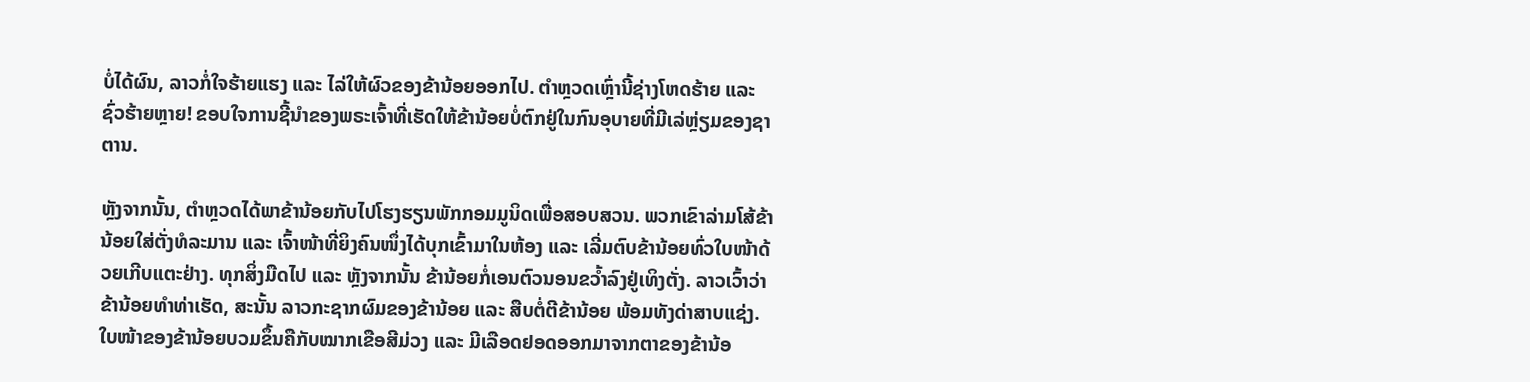ບໍ່ໄດ້ຜົນ, ລາວກໍ່ໃຈຮ້າຍແຮງ ແລະ ໄລ່ໃຫ້ຜົວຂອງຂ້ານ້ອຍອອກໄປ. ຕຳຫຼວດເຫຼົ່ານີ້ຊ່າງໂຫດຮ້າຍ ແລະ ຊົ່ວຮ້າຍຫຼາຍ! ຂອບໃຈການຊີ້ນໍາຂອງພຣະເຈົ້າທີ່ເຮັດໃຫ້ຂ້ານ້ອຍບໍ່ຕົກຢູ່ໃນກົນອຸບາຍທີ່ມີເລ່ຫຼ່ຽມຂອງຊາຕານ.

ຫຼັງຈາກນັ້ນ, ຕຳຫຼວດໄດ້ພາຂ້ານ້ອຍກັບໄປໂຮງຮຽນພັກກອມມູນິດເພື່ອສອບສວນ. ພວກເຂົາລ່າມໂສ້ຂ້ານ້ອຍໃສ່ຕັ່ງທໍລະມານ ແລະ ເຈົ້າໜ້າທີ່ຍິງຄົນໜຶ່ງໄດ້ບຸກເຂົ້າມາໃນຫ້ອງ ແລະ ເລີ່ມຕົບຂ້ານ້ອຍທົ່ວໃບໜ້າດ້ວຍເກີບແຕະຢ່າງ. ທຸກສິ່ງມືດໄປ ແລະ ຫຼັງຈາກນັ້ນ ຂ້ານ້ອຍກໍ່ເອນຕົວນອນຂວ້ຳລົງຢູ່ເທິງຕັ່ງ. ລາວເວົ້າວ່າຂ້ານ້ອຍທຳທ່າເຮັດ, ສະນັ້ນ ລາວກະຊາກຜົມຂອງຂ້ານ້ອຍ ແລະ ສືບຕໍ່ຕີຂ້ານ້ອຍ ພ້ອມທັງດ່າສາບແຊ່ງ. ໃບໜ້າຂອງຂ້ານ້ອຍບວມຂຶ້ນຄືກັບໝາກເຂືອສີມ່ວງ ແລະ ມີເລືອດຢອດອອກມາຈາກຕາຂອງຂ້ານ້ອ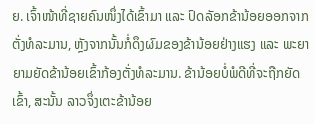ຍ. ເຈົ້າໜ້າທີ່ຊາຍຄົນໜຶ່ງໄດ້ເຂົ້າມາ ແລະ ປົດລັອກຂ້ານ້ອຍອອກຈາກຕັ່ງທໍລະມານ, ຫຼັງຈາກນັ້ນກໍ່ດຶງຜົມຂອງຂ້ານ້ອຍຢ່າງແຮງ ແລະ ພະຍາຍາມຍັດຂ້ານ້ອຍເຂົ້າກ້ອງຕັ່ງທໍລະມານ. ຂ້ານ້ອຍບໍ່ພໍດີທີ່ຈະຖືກຍັດເຂົ້າ, ສະນັ້ນ ລາວຈຶ່ງເຕະຂ້ານ້ອຍ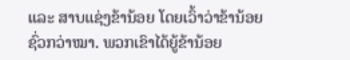ແລະ ສາບແຊ່ງຂ້ານ້ອຍ ໂດຍເວົ້າວ່າຂ້ານ້ອຍຊົ່ວກວ່າໝາ. ພວກເຂົາໄດ້ຍູ້ຂ້ານ້ອຍ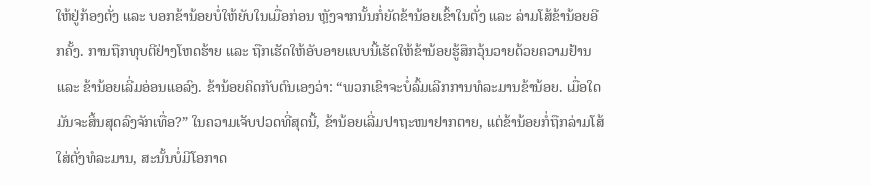ໃຫ້ຢູ່ກ້ອງຕັ່ງ ແລະ ບອກຂ້ານ້ອຍບໍ່ໃຫ້ຍັບໃນເມື່ອກ່ອນ ຫຼັງຈາກນັ້ນກໍ່ຍັດຂ້ານ້ອຍເຂົ້າໃນຕັ່ງ ແລະ ລ່າມໂສ້ຂ້ານ້ອຍອີກຄັ້ງ. ການຖືກທຸບຕີຢ່າງໂຫດຮ້າຍ ແລະ ຖືກເຮັດໃຫ້ອັບອາຍແບບນີ້ເຮັດໃຫ້ຂ້ານ້ອຍຮູ້ສຶກວຸ້ນວາຍດ້ວຍຄວາມຢ້ານ ແລະ ຂ້ານ້ອຍເລີ່ມອ່ອນແອລົງ. ຂ້ານ້ອຍຄິດກັບຕົນເອງວ່າ: “ພວກເຂົາຈະບໍ່ລົ້ມເລີກການທໍລະມານຂ້ານ້ອຍ. ເມື່ອໃດມັນຈະສິ້ນສຸດລົງຈັກເທື່ອ?” ໃນຄວາມເຈັບປວດທີ່ສຸດນີ້, ຂ້ານ້ອຍເລີ່ມປາຖະໜາຢາກຕາຍ, ແຕ່ຂ້ານ້ອຍກໍ່ຖືກລ່າມໂສ້ໃສ່ຕັ່ງທໍລະມານ, ສະນັ້ນບໍ່ມີໂອກາດ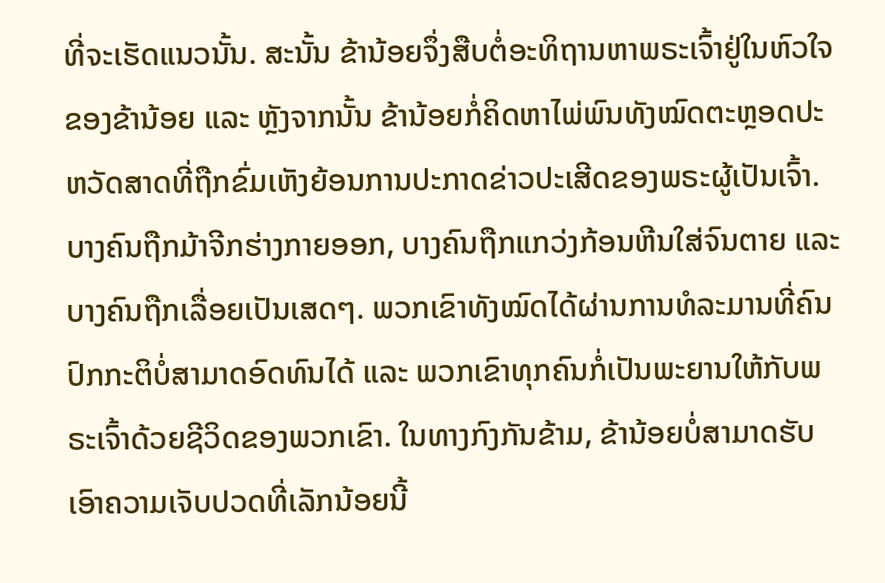ທີ່ຈະເຮັດແນວນັ້ນ. ສະນັ້ນ ຂ້ານ້ອຍຈຶ່ງສືບຕໍ່ອະທິຖານຫາພຣະເຈົ້າຢູ່ໃນຫົວໃຈຂອງຂ້ານ້ອຍ ແລະ ຫຼັງຈາກນັ້ນ ຂ້ານ້ອຍກໍ່ຄິດຫາໄພ່ພົນທັງໝົດຕະຫຼອດປະຫວັດສາດທີ່ຖືກຂົ່ມເຫັງຍ້ອນການປະກາດຂ່າວປະເສີດຂອງພຣະຜູ້ເປັນເຈົ້າ. ບາງຄົນຖືກມ້າຈີກຮ່າງກາຍອອກ, ບາງຄົນຖືກແກວ່ງກ້ອນຫີນໃສ່ຈົນຕາຍ ແລະ ບາງຄົນຖືກເລື່ອຍເປັນເສດໆ. ພວກເຂົາທັງໝົດໄດ້ຜ່ານການທໍລະມານທີ່ຄົນປົກກະຕິບໍ່ສາມາດອົດທົນໄດ້ ແລະ ພວກເຂົາທຸກຄົນກໍ່ເປັນພະຍານໃຫ້ກັບພຣະເຈົ້າດ້ວຍຊີວິດຂອງພວກເຂົາ. ໃນທາງກົງກັນຂ້າມ, ຂ້ານ້ອຍບໍ່ສາມາດຮັບເອົາຄວາມເຈັບປວດທີ່ເລັກນ້ອຍນີ້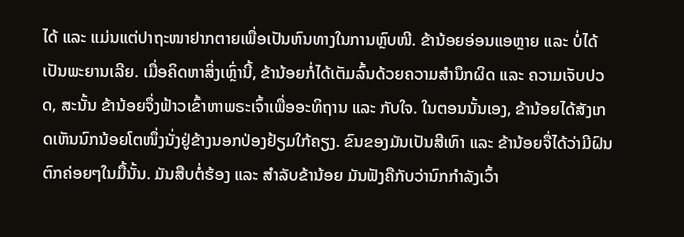ໄດ້ ແລະ ແມ່ນແຕ່ປາຖະໜາຢາກຕາຍເພື່ອເປັນຫົນທາງໃນການຫຼົບໜີ. ຂ້ານ້ອຍອ່ອນແອຫຼາຍ ແລະ ບໍ່ໄດ້ເປັນພະຍານເລີຍ. ເມື່ອຄິດຫາສິ່ງເຫຼົ່ານີ້, ຂ້ານ້ອຍກໍ່ໄດ້ເຕັມລົ້ນດ້ວຍຄວາມສຳນຶກຜິດ ແລະ ຄວາມເຈັບປວດ, ສະນັ້ນ ຂ້ານ້ອຍຈຶ່ງຟ້າວເຂົ້າຫາພຣະເຈົ້າເພື່ອອະທິຖານ ແລະ ກັບໃຈ. ໃນຕອນນັ້ນເອງ, ຂ້ານ້ອຍໄດ້ສັງເກດເຫັນນົກນ້ອຍໂຕໜຶ່ງນັ່ງຢູ່ຂ້າງນອກປ່ອງຢ້ຽມໃກ້ຄຽງ. ຂົນຂອງມັນເປັນສີເທົາ ແລະ ຂ້ານ້ອຍຈື່ໄດ້ວ່າມີຝົນຕົກຄ່ອຍໆໃນມື້ນັ້ນ. ມັນສືບຕໍ່ຮ້ອງ ແລະ ສຳລັບຂ້ານ້ອຍ ມັນຟັງຄືກັບວ່ານົກກຳລັງເວົ້າ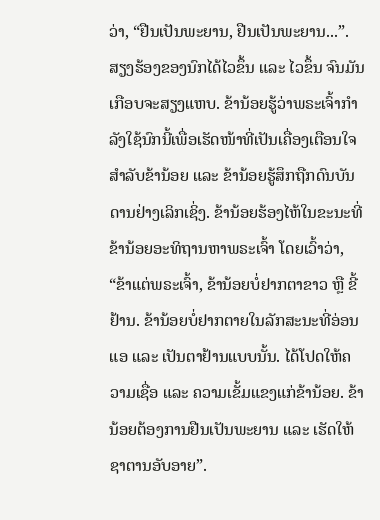ວ່າ, “ຢືນເປັນພະຍານ, ຢືນເປັນພະຍານ...”. ສຽງຮ້ອງຂອງນົກໄດ້ໄວຂຶ້ນ ແລະ ໄວຂຶ້ນ ຈົນມັນເກືອບຈະສຽງແຫບ. ຂ້ານ້ອຍຮູ້ວ່າພຣະເຈົ້າກຳລັງໃຊ້ນົກນີ້ເພື່ອເຮັດໜ້າທີ່ເປັນເຄື່ອງເຕືອນໃຈສຳລັບຂ້ານ້ອຍ ແລະ ຂ້ານ້ອຍຮູ້ສຶກຖືກດົນບັນດານຢ່າງເລິກເຊິ່ງ. ຂ້ານ້ອຍຮ້ອງໄຫ້ໃນຂະນະທີ່ຂ້ານ້ອຍອະທິຖານຫາພຣະເຈົ້າ ໂດຍເວົ້າວ່າ, “ຂ້າແຕ່ພຣະເຈົ້າ, ຂ້ານ້ອຍບໍ່ຢາກຕາຂາວ ຫຼື ຂີ້ຢ້ານ. ຂ້ານ້ອຍບໍ່ຢາກຕາຍໃນລັກສະນະທີ່ອ່ອນແອ ແລະ ເປັນຕາຢ້ານແບບນັ້ນ. ໄດ້ໂປດໃຫ້ຄວາມເຊື່ອ ແລະ ຄວາມເຂັ້ມແຂງແກ່ຂ້ານ້ອຍ. ຂ້ານ້ອຍຕ້ອງການຢືນເປັນພະຍານ ແລະ ເຮັດໃຫ້ຊາຕານອັບອາຍ”.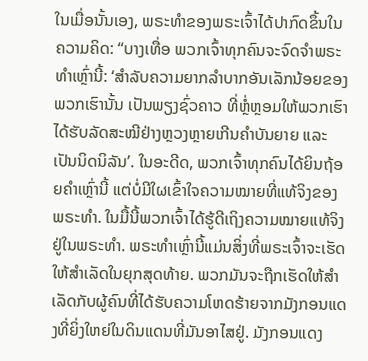ໃນເມື່ອນັ້ນເອງ, ພຣະທຳຂອງພຣະເຈົ້າໄດ້ປາກົດຂຶ້ນໃນຄວາມຄິດ: “ບາງເທື່ອ ພວກເຈົ້າທຸກຄົນຈະຈົດຈໍາພຣະທຳເຫຼົ່ານີ້: ‘ສຳລັບຄວາມຍາກລໍາບາກອັນເລັກນ້ອຍຂອງພວກເຮົານັ້ນ ເປັນພຽງຊົ່ວຄາວ ທີ່ຫຼໍ່ຫຼອມໃຫ້ພວກເຮົາໄດ້ຮັບລັດສະໝີຢ່າງຫຼວງຫຼາຍເກີນຄຳບັນຍາຍ ແລະ ເປັນນິດນິລັນ’. ໃນອະດີດ, ພວກເຈົ້າທຸກຄົນໄດ້ຍິນຖ້ອຍຄຳເຫຼົ່ານີ້ ແຕ່ບໍ່ມີໃຜເຂົ້າໃຈຄວາມໝາຍທີ່ແທ້ຈິງຂອງພຣະທຳ. ໃນມື້ນີ້ພວກເຈົ້າໄດ້ຮູ້ດີເຖິງຄວາມໝາຍແທ້ຈິງຢູ່ໃນພຣະທໍາ. ພຣະທຳເຫຼົ່ານີ້ແມ່ນສິ່ງທີ່ພຣະເຈົ້າຈະເຮັດໃຫ້ສຳເລັດໃນຍຸກສຸດທ້າຍ. ພວກມັນຈະຖືກເຮັດໃຫ້ສຳເລັດກັບຜູ້ຄົນທີ່ໄດ້ຮັບຄວາມໂຫດຮ້າຍຈາກມັງກອນແດງທີ່ຍິ່ງໃຫຍ່ໃນດິນແດນທີ່ມັນອາໄສຢູ່. ມັງກອນແດງ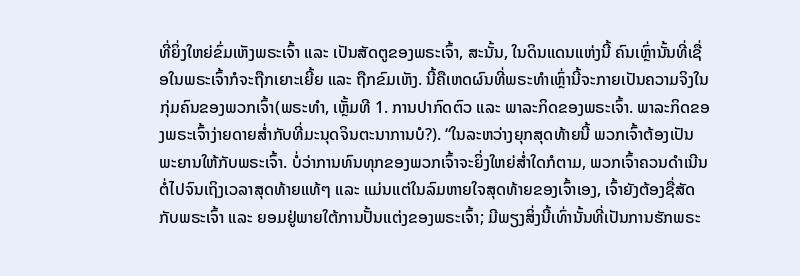ທີ່ຍິ່ງໃຫຍ່ຂົ່ມເຫັງພຣະເຈົ້າ ແລະ ເປັນສັດຕູຂອງພຣະເຈົ້າ, ສະນັ້ນ, ໃນດິນແດນແຫ່ງນີ້ ຄົນເຫຼົ່ານັ້ນທີ່ເຊື່ອໃນພຣະເຈົ້າກໍຈະຖືກເຍາະເຍີ້ຍ ແລະ ຖືກຂົມເຫັງ. ນີ້ຄືເຫດຜົນທີ່ພຣະທຳເຫຼົ່ານີ້ຈະກາຍເປັນຄວາມຈິງໃນກຸ່ມຄົນຂອງພວກເຈົ້າ(ພຣະທຳ, ເຫຼັ້ມທີ 1. ການປາກົດຕົວ ແລະ ພາລະກິດຂອງພຣະເຈົ້າ. ພາລະກິດຂອງພຣະເຈົ້າງ່າຍດາຍສໍ່າກັບທີ່ມະນຸດຈິນຕະນາການບໍ?). “ໃນລະຫວ່າງຍຸກສຸດທ້າຍນີ້ ພວກເຈົ້າຕ້ອງເປັນພະຍານໃຫ້ກັບພຣະເຈົ້າ. ບໍ່ວ່າການທົນທຸກຂອງພວກເຈົ້າຈະຍິ່ງໃຫຍ່ສໍ່າໃດກໍຕາມ, ພວກເຈົ້າຄວນດຳເນີນຕໍ່ໄປຈົນເຖິງເວລາສຸດທ້າຍແທ້ໆ ແລະ ແມ່ນແຕ່ໃນລົມຫາຍໃຈສຸດທ້າຍຂອງເຈົ້າເອງ, ເຈົ້າຍັງຕ້ອງຊື່ສັດກັບພຣະເຈົ້າ ແລະ ຍອມຢູ່ພາຍໃຕ້ການປັ້ນແຕ່ງຂອງພຣະເຈົ້າ; ມີພຽງສິ່ງນີ້ເທົ່ານັ້ນທີ່ເປັນການຮັກພຣະ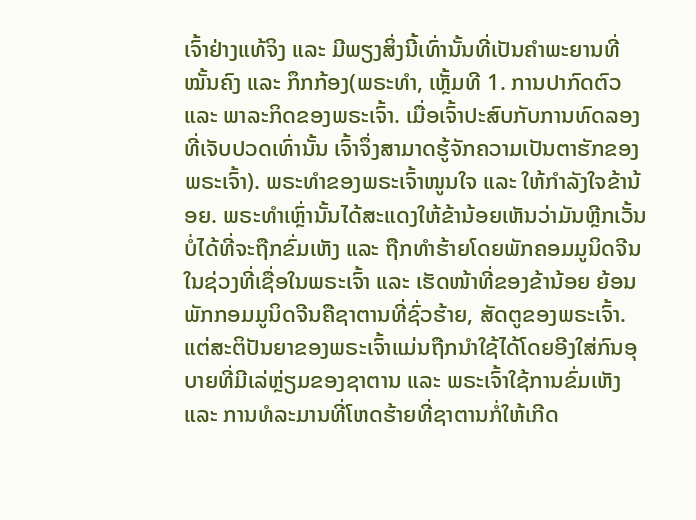ເຈົ້າຢ່າງແທ້ຈິງ ແລະ ມີພຽງສິ່ງນີ້ເທົ່ານັ້ນທີ່ເປັນຄຳພະຍານທີ່ໝັ້ນຄົງ ແລະ ກຶກກ້ອງ(ພຣະທຳ, ເຫຼັ້ມທີ 1. ການປາກົດຕົວ ແລະ ພາລະກິດຂອງພຣະເຈົ້າ. ເມື່ອເຈົ້າປະສົບກັບການທົດລອງທີ່ເຈັບປວດເທົ່ານັ້ນ ເຈົ້າຈຶ່ງສາມາດຮູ້ຈັກຄວາມເປັນຕາຮັກຂອງພຣະເຈົ້າ). ພຣະທຳຂອງພຣະເຈົ້າໜູນໃຈ ແລະ ໃຫ້ກຳລັງໃຈຂ້ານ້ອຍ. ພຣະທຳເຫຼົ່ານັ້ນໄດ້ສະແດງໃຫ້ຂ້ານ້ອຍເຫັນວ່າມັນຫຼີກເວັ້ນບໍ່ໄດ້ທີ່ຈະຖືກຂົ່ມເຫັງ ແລະ ຖືກທໍາຮ້າຍໂດຍພັກຄອມມູນິດຈີນ ໃນຊ່ວງທີ່ເຊື່ອໃນພຣະເຈົ້າ ແລະ ເຮັດໜ້າທີ່ຂອງຂ້ານ້ອຍ ຍ້ອນພັກກອມມູນິດຈີນຄືຊາຕານທີ່ຊົ່ວຮ້າຍ, ສັດຕູຂອງພຣະເຈົ້າ. ແຕ່ສະຕິປັນຍາຂອງພຣະເຈົ້າແມ່ນຖືກນໍາໃຊ້ໄດ້ໂດຍອີງໃສ່ກົນອຸບາຍທີ່ມີເລ່ຫຼ່ຽມຂອງຊາຕານ ແລະ ພຣະເຈົ້າໃຊ້ການຂົ່ມເຫັງ ແລະ ການທໍລະມານທີ່ໂຫດຮ້າຍທີ່ຊາຕານກໍ່ໃຫ້ເກີດ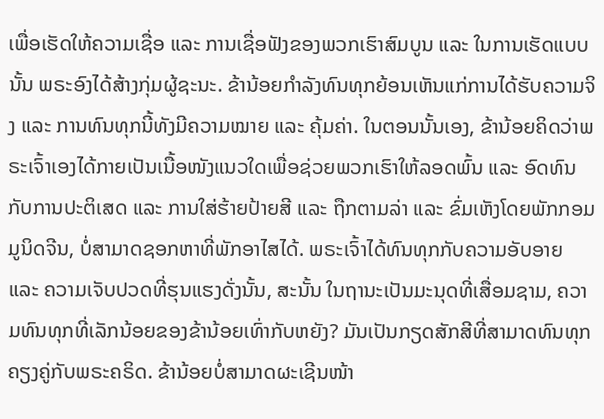ເພື່ອເຮັດໃຫ້ຄວາມເຊື່ອ ແລະ ການເຊື່ອຟັງຂອງພວກເຮົາສົມບູນ ແລະ ໃນການເຮັດແບບນັ້ນ ພຣະອົງໄດ້ສ້າງກຸ່ມຜູ້ຊະນະ. ຂ້ານ້ອຍກຳລັງທົນທຸກຍ້ອນເຫັນແກ່ການໄດ້ຮັບຄວາມຈິງ ແລະ ການທົນທຸກນີ້ທັງມີຄວາມໝາຍ ແລະ ຄຸ້ມຄ່າ. ໃນຕອນນັ້ນເອງ, ຂ້ານ້ອຍຄິດວ່າພຣະເຈົ້າເອງໄດ້ກາຍເປັນເນື້ອໜັງແນວໃດເພື່ອຊ່ວຍພວກເຮົາໃຫ້ລອດພົ້ນ ແລະ ອົດທົນກັບການປະຕິເສດ ແລະ ການໃສ່ຮ້າຍປ້າຍສີ ແລະ ຖືກຕາມລ່າ ແລະ ຂົ່ມເຫັງໂດຍພັກກອມມູນິດຈີນ, ບໍ່ສາມາດຊອກຫາທີ່ພັກອາໄສໄດ້. ພຣະເຈົ້າໄດ້ທົນທຸກກັບຄວາມອັບອາຍ ແລະ ຄວາມເຈັບປວດທີ່ຮຸນແຮງດັ່ງນັ້ນ, ສະນັ້ນ ໃນຖານະເປັນມະນຸດທີ່ເສື່ອມຊາມ, ຄວາມທົນທຸກທີ່ເລັກນ້ອຍຂອງຂ້ານ້ອຍເທົ່າກັບຫຍັງ? ມັນເປັນກຽດສັກສີທີ່ສາມາດທົນທຸກຄຽງຄູ່ກັບພຣະຄຣິດ. ຂ້ານ້ອຍບໍ່ສາມາດຜະເຊີນໜ້າ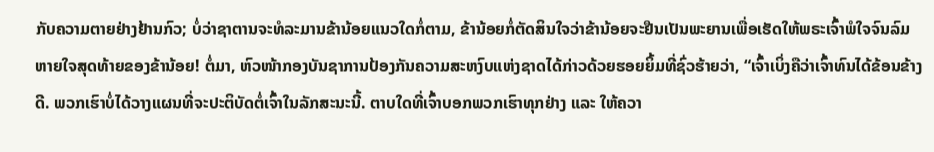ກັບຄວາມຕາຍຢ່າງຢ້ານກົວ; ບໍ່ວ່າຊາຕານຈະທໍລະມານຂ້ານ້ອຍແນວໃດກໍ່ຕາມ, ຂ້ານ້ອຍກໍ່ຕັດສິນໃຈວ່າຂ້ານ້ອຍຈະຢືນເປັນພະຍານເພື່ອເຮັດໃຫ້ພຣະເຈົ້າພໍໃຈຈົນລົມຫາຍໃຈສຸດທ້າຍຂອງຂ້ານ້ອຍ! ຕໍ່ມາ, ຫົວໜ້າກອງບັນຊາການປ້ອງກັນຄວາມສະຫງົບແຫ່ງຊາດໄດ້ກ່າວດ້ວຍຮອຍຍິ້ມທີ່ຊົ່ວຮ້າຍວ່າ, “ເຈົ້າເບິ່ງຄືວ່າເຈົ້າທົນໄດ້ຂ້ອນຂ້າງດີ. ພວກເຮົາບໍ່ໄດ້ວາງແຜນທີ່ຈະປະຕິບັດຕໍ່ເຈົ້າໃນລັກສະນະນີ້. ຕາບໃດທີ່ເຈົ້າບອກພວກເຮົາທຸກຢ່າງ ແລະ ໃຫ້ຄວາ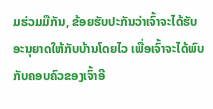ມຮ່ວມມືກັນ, ຂ້ອຍຮັບປະກັນວ່າເຈົ້າຈະໄດ້ຮັບອະນຸຍາດໃຫ້ກັບບ້ານໂດຍໄວ ເພື່ອເຈົ້າຈະໄດ້ພົບກັບຄອບຄົວຂອງເຈົ້າອີ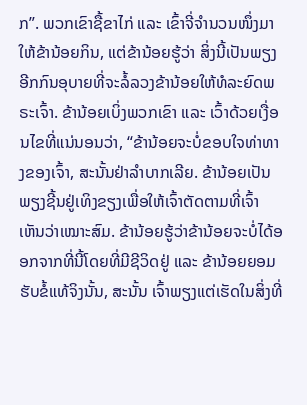ກ”. ພວກເຂົາຊື້ຂາໄກ່ ແລະ ເຂົ້າຈີ່ຈຳນວນໜຶ່ງມາໃຫ້ຂ້ານ້ອຍກິນ, ແຕ່ຂ້ານ້ອຍຮູ້ວ່າ ສິ່ງນີ້ເປັນພຽງອີກກົນອຸບາຍທີ່ຈະລໍ້ລວງຂ້ານ້ອຍໃຫ້ທໍລະຍົດພຣະເຈົ້າ. ຂ້ານ້ອຍເບິ່ງພວກເຂົາ ແລະ ເວົ້າດ້ວຍເງື່ອນໄຂທີ່ແນ່ນອນວ່າ, “ຂ້ານ້ອຍຈະບໍ່ຂອບໃຈທ່າທາງຂອງເຈົ້າ, ສະນັ້ນຢ່າລຳບາກເລີຍ. ຂ້ານ້ອຍເປັນພຽງຊີ້ນຢູ່ເທິງຂຽງເພື່ອໃຫ້ເຈົ້າຕັດຕາມທີ່ເຈົ້າເຫັນວ່າເໝາະສົມ. ຂ້ານ້ອຍຮູ້ວ່າຂ້ານ້ອຍຈະບໍ່ໄດ້ອອກຈາກທີ່ນີ້ໂດຍທີ່ມີຊີວິດຢູ່ ແລະ ຂ້ານ້ອຍຍອມຮັບຂໍ້ແທ້ຈິງນັ້ນ, ສະນັ້ນ ເຈົ້າພຽງແຕ່ເຮັດໃນສິ່ງທີ່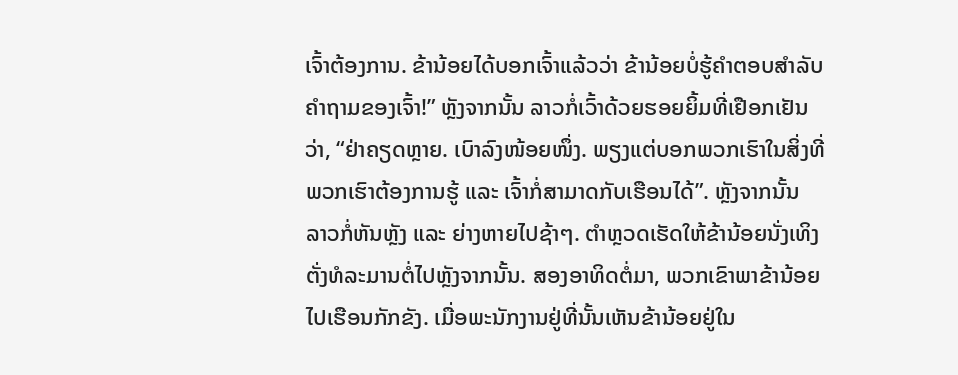ເຈົ້າຕ້ອງການ. ຂ້ານ້ອຍໄດ້ບອກເຈົ້າແລ້ວວ່າ ຂ້ານ້ອຍບໍ່ຮູ້ຄໍາຕອບສຳລັບຄໍາຖາມຂອງເຈົ້າ!” ຫຼັງຈາກນັ້ນ ລາວກໍ່ເວົ້າດ້ວຍຮອຍຍິ້ມທີ່ເຢືອກເຢັນວ່າ, “ຢ່າຄຽດຫຼາຍ. ເບົາລົງໜ້ອຍໜຶ່ງ. ພຽງແຕ່ບອກພວກເຮົາໃນສິ່ງທີ່ພວກເຮົາຕ້ອງການຮູ້ ແລະ ເຈົ້າກໍ່ສາມາດກັບເຮືອນໄດ້”. ຫຼັງຈາກນັ້ນ ລາວກໍ່ຫັນຫຼັງ ແລະ ຍ່າງຫາຍໄປຊ້າໆ. ຕຳຫຼວດເຮັດໃຫ້ຂ້ານ້ອຍນັ່ງເທິງຕັ່ງທໍລະມານຕໍ່ໄປຫຼັງຈາກນັ້ນ. ສອງອາທິດຕໍ່ມາ, ພວກເຂົາພາຂ້ານ້ອຍໄປເຮືອນກັກຂັງ. ເມື່ອພະນັກງານຢູ່ທີ່ນັ້ນເຫັນຂ້ານ້ອຍຢູ່ໃນ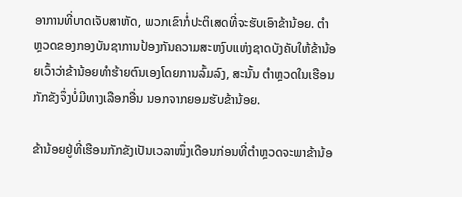ອາການທີ່ບາດເຈັບສາຫັດ, ພວກເຂົາກໍ່ປະຕິເສດທີ່ຈະຮັບເອົາຂ້ານ້ອຍ. ຕຳຫຼວດຂອງກອງບັນຊາການປ້ອງກັນຄວາມສະຫງົບແຫ່ງຊາດບັງຄັບໃຫ້ຂ້ານ້ອຍເວົ້າວ່າຂ້ານ້ອຍທຳຮ້າຍຕົນເອງໂດຍການລົ້ມລົງ, ສະນັ້ນ ຕຳຫຼວດໃນເຮືອນກັກຂັງຈຶ່ງບໍ່ມີທາງເລືອກອື່ນ ນອກຈາກຍອມຮັບຂ້ານ້ອຍ.

ຂ້ານ້ອຍຢູ່ທີ່ເຮືອນກັກຂັງເປັນເວລາໜຶ່ງເດືອນກ່ອນທີ່ຕຳຫຼວດຈະພາຂ້ານ້ອ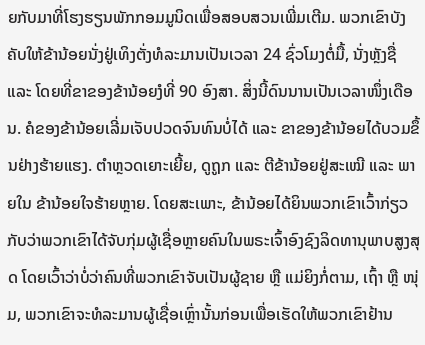ຍກັບມາທີ່ໂຮງຮຽນພັກກອມມູນິດເພື່ອສອບສວນເພີ່ມເຕີມ. ພວກເຂົາບັງຄັບໃຫ້ຂ້ານ້ອຍນັ່ງຢູ່ເທິງຕັ່ງທໍລະມານເປັນເວລາ 24 ຊົ່ວໂມງຕໍ່ມື້, ນັ່ງຫຼັງຊື່ ແລະ ໂດຍທີ່ຂາຂອງຂ້ານ້ອຍງໍທີ່ 90 ອົງສາ. ສິ່ງນີ້ດົນນານເປັນເວລາໜຶ່ງເດືອນ. ຄໍຂອງຂ້ານ້ອຍເລີ່ມເຈັບປວດຈົນທົນບໍ່ໄດ້ ແລະ ຂາຂອງຂ້ານ້ອຍໄດ້ບວມຂຶ້ນຢ່າງຮ້າຍແຮງ. ຕຳຫຼວດເຍາະເຍີ້ຍ, ດູຖູກ ແລະ ຕີຂ້ານ້ອຍຢູ່ສະເໝີ ແລະ ພາຍໃນ ຂ້ານ້ອຍໃຈຮ້າຍຫຼາຍ. ໂດຍສະເພາະ, ຂ້ານ້ອຍໄດ້ຍິນພວກເຂົາເວົ້າກ່ຽວກັບວ່າພວກເຂົາໄດ້ຈັບກຸ່ມຜູ້ເຊື່ອຫຼາຍຄົນໃນພຣະເຈົ້າອົງຊົງລິດທານຸພາບສູງສຸດ ໂດຍເວົ້າວ່າບໍ່ວ່າຄົນທີ່ພວກເຂົາຈັບເປັນຜູ້ຊາຍ ຫຼື ແມ່ຍິງກໍ່ຕາມ, ເຖົ້າ ຫຼື ໜຸ່ມ, ພວກເຂົາຈະທໍລະມານຜູ້ເຊື່ອເຫຼົ່ານັ້ນກ່ອນເພື່ອເຮັດໃຫ້ພວກເຂົາຢ້ານ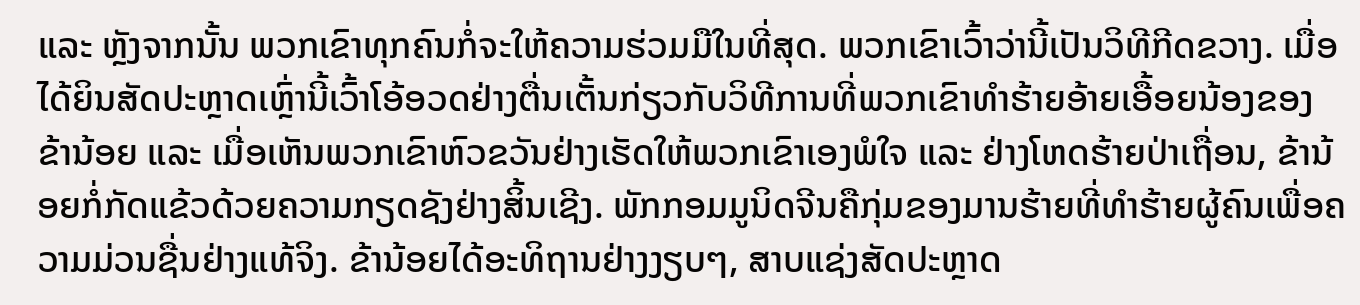ແລະ ຫຼັງຈາກນັ້ນ ພວກເຂົາທຸກຄົນກໍ່ຈະໃຫ້ຄວາມຮ່ວມມືໃນທີ່ສຸດ. ພວກເຂົາເວົ້າວ່ານີ້ເປັນວິທີກີດຂວາງ. ເມື່ອໄດ້ຍິນສັດປະຫຼາດເຫຼົ່ານີ້ເວົ້າໂອ້ອວດຢ່າງຕື່ນເຕັ້ນກ່ຽວກັບວິທີການທີ່ພວກເຂົາທໍາຮ້າຍອ້າຍເອື້ອຍນ້ອງຂອງຂ້ານ້ອຍ ແລະ ເມື່ອເຫັນພວກເຂົາຫົວຂວັນຢ່າງເຮັດໃຫ້ພວກເຂົາເອງພໍໃຈ ແລະ ຢ່າງໂຫດຮ້າຍປ່າເຖື່ອນ, ຂ້ານ້ອຍກໍ່ກັດແຂ້ວດ້ວຍຄວາມກຽດຊັງຢ່າງສິ້ນເຊີງ. ພັກກອມມູນິດຈີນຄືກຸ່ມຂອງມານຮ້າຍທີ່ທຳຮ້າຍຜູ້ຄົນເພື່ອຄວາມມ່ວນຊື່ນຢ່າງແທ້ຈິງ. ຂ້ານ້ອຍໄດ້ອະທິຖານຢ່າງງຽບໆ, ສາບແຊ່ງສັດປະຫຼາດ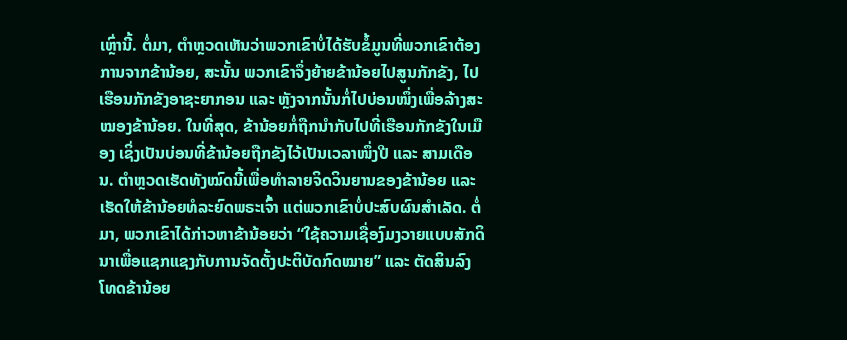ເຫຼົ່ານີ້. ຕໍ່ມາ, ຕຳຫຼວດເຫັນວ່າພວກເຂົາບໍ່ໄດ້ຮັບຂໍ້ມູນທີ່ພວກເຂົາຕ້ອງການຈາກຂ້ານ້ອຍ, ສະນັ້ນ ພວກເຂົາຈຶ່ງຍ້າຍຂ້ານ້ອຍໄປສູນກັກຂັງ, ໄປເຮືອນກັກຂັງອາຊະຍາກອນ ແລະ ຫຼັງຈາກນັ້ນກໍ່ໄປບ່ອນໜຶ່ງເພື່ອລ້າງສະໝອງຂ້ານ້ອຍ. ໃນທີ່ສຸດ, ຂ້ານ້ອຍກໍ່ຖືກນໍາກັບໄປທີ່ເຮືອນກັກຂັງໃນເມືອງ ເຊິ່ງເປັນບ່ອນທີ່ຂ້ານ້ອຍຖືກຂັງໄວ້ເປັນເວລາໜຶ່ງປີ ແລະ ສາມເດືອນ. ຕຳຫຼວດເຮັດທັງໝົດນີ້ເພື່ອທຳລາຍຈິດວິນຍານຂອງຂ້ານ້ອຍ ແລະ ເຮັດໃຫ້ຂ້ານ້ອຍທໍລະຍົດພຣະເຈົ້າ ແຕ່ພວກເຂົາບໍ່ປະສົບຜົນສຳເລັດ. ຕໍ່ມາ, ພວກເຂົາໄດ້ກ່າວຫາຂ້ານ້ອຍວ່າ “ໃຊ້ຄວາມເຊື່ອງົມງວາຍແບບສັກດິນາເພື່ອແຊກແຊງກັບການຈັດຕັ້ງປະຕິບັດກົດໝາຍ” ແລະ ຕັດສິນລົງໂທດຂ້ານ້ອຍ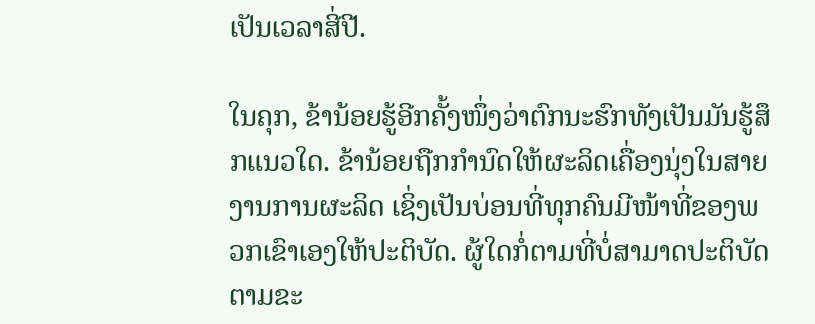ເປັນເວລາສີ່ປີ.

ໃນຄຸກ, ຂ້ານ້ອຍຮູ້ອີກຄັ້ງໜຶ່ງວ່າຕົກນະຮົກທັງເປັນມັນຮູ້ສຶກແນວໃດ. ຂ້ານ້ອຍຖືກກຳນົດໃຫ້ຜະລິດເຄື່ອງນຸ່ງໃນສາຍງານການຜະລິດ ເຊິ່ງເປັນບ່ອນທີ່ທຸກຄົນມີໜ້າທີ່ຂອງພວກເຂົາເອງໃຫ້ປະຕິບັດ. ຜູ້ໃດກໍ່ຕາມທີ່ບໍ່ສາມາດປະຕິບັດຕາມຂະ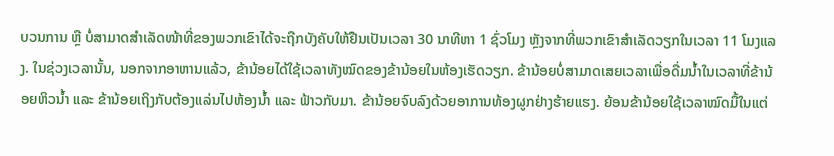ບວນການ ຫຼື ບໍ່ສາມາດສຳເລັດໜ້າທີ່ຂອງພວກເຂົາໄດ້ຈະຖືກບັງຄັບໃຫ້ຢືນເປັນເວລາ 30 ນາທີຫາ 1 ຊົ່ວໂມງ ຫຼັງຈາກທີ່ພວກເຂົາສໍາເລັດວຽກໃນເວລາ 11 ໂມງແລງ. ໃນຊ່ວງເວລານັ້ນ, ນອກຈາກອາຫານແລ້ວ, ຂ້ານ້ອຍໄດ້ໃຊ້ເວລາທັງໝົດຂອງຂ້ານ້ອຍໃນຫ້ອງເຮັດວຽກ. ຂ້ານ້ອຍບໍ່ສາມາດເສຍເວລາເພື່ອດື່ມນໍ້າໃນເວລາທີ່ຂ້ານ້ອຍຫິວນໍ້າ ແລະ ຂ້ານ້ອຍເຖິງກັບຕ້ອງແລ່ນໄປຫ້ອງນ້ຳ ແລະ ຟ້າວກັບມາ. ຂ້ານ້ອຍຈົບລົງດ້ວຍອາການທ້ອງຜູກຢ່າງຮ້າຍແຮງ. ຍ້ອນຂ້ານ້ອຍໃຊ້ເວລາໝົດມື້ໃນແຕ່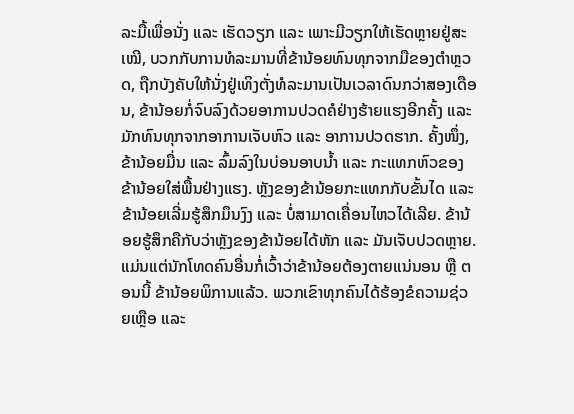ລະມື້ເພື່ອນັ່ງ ແລະ ເຮັດວຽກ ແລະ ເພາະມີວຽກໃຫ້ເຮັດຫຼາຍຢູ່ສະເໝີ, ບວກກັບການທໍລະມານທີ່ຂ້ານ້ອຍທົນທຸກຈາກມືຂອງຕໍາຫຼວດ, ຖືກບັງຄັບໃຫ້ນັ່ງຢູ່ເທິງຕັ່ງທໍລະມານເປັນເວລາດົນກວ່າສອງເດືອນ, ຂ້ານ້ອຍກໍ່ຈົບລົງດ້ວຍອາການປວດຄໍຢ່າງຮ້າຍແຮງອີກຄັ້ງ ແລະ ມັກທົນທຸກຈາກອາການເຈັບຫົວ ແລະ ອາການປວດຮາກ. ຄັ້ງໜຶ່ງ, ຂ້ານ້ອຍມື່ນ ແລະ ລົ້ມລົງໃນບ່ອນອາບນໍ້າ ແລະ ກະແທກຫົວຂອງຂ້ານ້ອຍໃສ່ພື້ນຢ່າງແຮງ. ຫຼັງຂອງຂ້ານ້ອຍກະແທກກັບຂັ້ນໄດ ແລະ ຂ້ານ້ອຍເລີ່ມຮູ້ສຶກມຶນງົງ ແລະ ບໍ່ສາມາດເຄື່ອນໄຫວໄດ້ເລີຍ. ຂ້ານ້ອຍຮູ້ສຶກຄືກັບວ່າຫຼັງຂອງຂ້ານ້ອຍໄດ້ຫັກ ແລະ ມັນເຈັບປວດຫຼາຍ. ແມ່ນແຕ່ນັກໂທດຄົນອື່ນກໍ່ເວົ້າວ່າຂ້ານ້ອຍຕ້ອງຕາຍແນ່ນອນ ຫຼື ຕອນນີ້ ຂ້ານ້ອຍພິການແລ້ວ. ພວກເຂົາທຸກຄົນໄດ້ຮ້ອງຂໍຄວາມຊ່ວຍເຫຼືອ ແລະ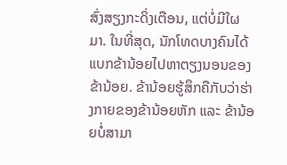ສົ່ງສຽງກະດິ່ງເຕືອນ, ແຕ່ບໍ່ມີໃຜມາ. ໃນທີ່ສຸດ, ນັກໂທດບາງຄົນໄດ້ແບກຂ້ານ້ອຍໄປຫາຕຽງນອນຂອງຂ້ານ້ອຍ. ຂ້ານ້ອຍຮູ້ສຶກຄືກັບວ່າຮ່າງກາຍຂອງຂ້ານ້ອຍຫັກ ແລະ ຂ້ານ້ອຍບໍ່ສາມາ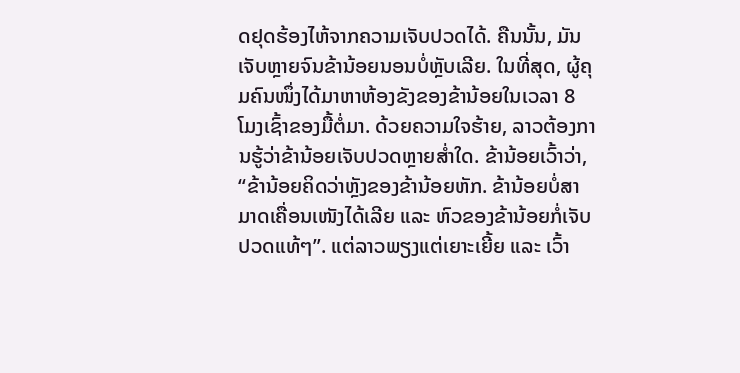ດຢຸດຮ້ອງໄຫ້ຈາກຄວາມເຈັບປວດໄດ້. ຄືນນັ້ນ, ມັນເຈັບຫຼາຍຈົນຂ້ານ້ອຍນອນບໍ່ຫຼັບເລີຍ. ໃນທີ່ສຸດ, ຜູ້ຄຸມຄົນໜຶ່ງໄດ້ມາຫາຫ້ອງຂັງຂອງຂ້ານ້ອຍໃນເວລາ 8 ໂມງເຊົ້າຂອງມື້ຕໍ່ມາ. ດ້ວຍຄວາມໃຈຮ້າຍ, ລາວຕ້ອງການຮູ້ວ່າຂ້ານ້ອຍເຈັບປວດຫຼາຍສໍ່າໃດ. ຂ້ານ້ອຍເວົ້າວ່າ, “ຂ້ານ້ອຍຄິດວ່າຫຼັງຂອງຂ້ານ້ອຍຫັກ. ຂ້ານ້ອຍບໍ່ສາມາດເຄື່ອນເໜັງໄດ້ເລີຍ ແລະ ຫົວຂອງຂ້ານ້ອຍກໍ່ເຈັບປວດແທ້ໆ”. ແຕ່ລາວພຽງແຕ່ເຍາະເຍີ້ຍ ແລະ ເວົ້າ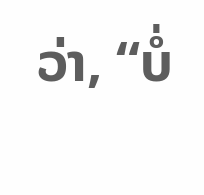ວ່າ, “ບໍ່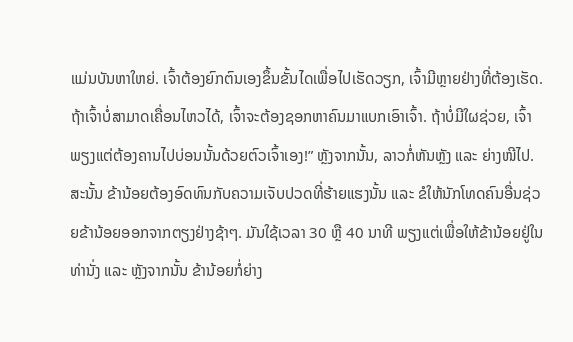ແມ່ນບັນຫາໃຫຍ່. ເຈົ້າຕ້ອງຍົກຕົນເອງຂຶ້ນຂັ້ນໄດເພື່ອໄປເຮັດວຽກ, ເຈົ້າມີຫຼາຍຢ່າງທີ່ຕ້ອງເຮັດ. ຖ້າເຈົ້າບໍ່ສາມາດເຄື່ອນໄຫວໄດ້, ເຈົ້າຈະຕ້ອງຊອກຫາຄົນມາແບກເອົາເຈົ້າ. ຖ້າບໍ່ມີໃຜຊ່ວຍ, ເຈົ້າພຽງແຕ່ຕ້ອງຄານໄປບ່ອນນັ້ນດ້ວຍຕົວເຈົ້າເອງ!” ຫຼັງຈາກນັ້ນ, ລາວກໍ່ຫັນຫຼັງ ແລະ ຍ່າງໜີໄປ. ສະນັ້ນ ຂ້ານ້ອຍຕ້ອງອົດທົນກັບຄວາມເຈັບປວດທີ່ຮ້າຍແຮງນັ້ນ ແລະ ຂໍໃຫ້ນັກໂທດຄົນອື່ນຊ່ວຍຂ້ານ້ອຍອອກຈາກຕຽງຢ່າງຊ້າໆ. ມັນໃຊ້ເວລາ 30 ຫຼື 40 ນາທີ ພຽງແຕ່ເພື່ອໃຫ້ຂ້ານ້ອຍຢູ່ໃນທ່ານັ່ງ ແລະ ຫຼັງຈາກນັ້ນ ຂ້ານ້ອຍກໍ່ຍ່າງ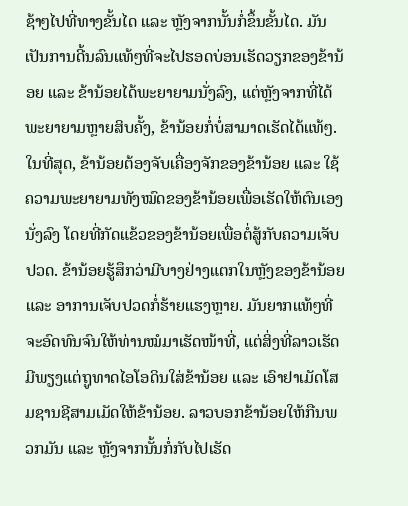ຊ້າໆໄປທີ່ທາງຂັ້ນໄດ ແລະ ຫຼັງຈາກນັ້ນກໍ່ຂຶ້ນຂັ້ນໄດ. ມັນເປັນການດີ້ນລົນແທ້ໆທີ່ຈະໄປຮອດບ່ອນເຮັດວຽກຂອງຂ້ານ້ອຍ ແລະ ຂ້ານ້ອຍໄດ້ພະຍາຍາມນັ່ງລົງ, ແຕ່ຫຼັງຈາກທີ່ໄດ້ພະຍາຍາມຫຼາຍສິບຄັ້ງ, ຂ້ານ້ອຍກໍ່ບໍ່ສາມາດເຮັດໄດ້ແທ້ໆ. ໃນທີ່ສຸດ, ຂ້ານ້ອຍຕ້ອງຈັບເຄື່ອງຈັກຂອງຂ້ານ້ອຍ ແລະ ໃຊ້ຄວາມພະຍາຍາມທັງໝົດຂອງຂ້ານ້ອຍເພື່ອເຮັດໃຫ້ຕົນເອງນັ່ງລົງ ໂດຍທີ່ກັດແຂ້ວຂອງຂ້ານ້ອຍເພື່ອຕໍ່ສູ້ກັບຄວາມເຈັບປວດ. ຂ້ານ້ອຍຮູ້ສຶກວ່າມີບາງຢ່າງແຕກໃນຫຼັງຂອງຂ້ານ້ອຍ ແລະ ອາການເຈັບປວດກໍ່ຮ້າຍແຮງຫຼາຍ. ມັນຍາກແທ້ໆທີ່ຈະອົດທົນຈົນໃຫ້ທ່ານໝໍມາເຮັດໜ້າທີ່, ແຕ່ສິ່ງທີ່ລາວເຮັດມີພຽງແຕ່ຖູທາດໄອໂອດິນໃສ່ຂ້ານ້ອຍ ແລະ ເອົາຢາເມັດໂສມຊານຊີສາມເມັດໃຫ້ຂ້ານ້ອຍ. ລາວບອກຂ້ານ້ອຍໃຫ້ກືນພວກມັນ ແລະ ຫຼັງຈາກນັ້ນກໍ່ກັບໄປເຮັດ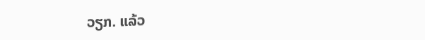ວຽກ. ແລ້ວ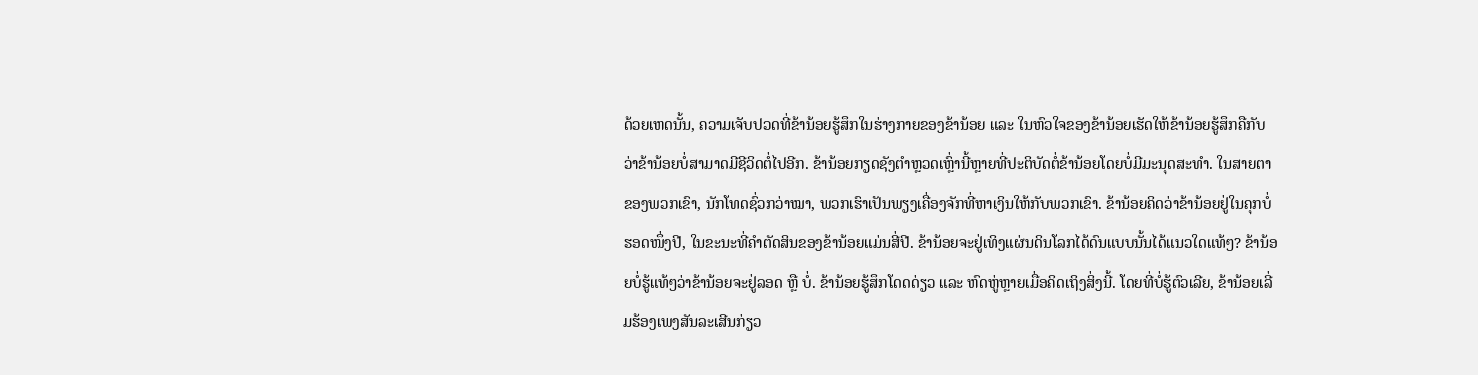ດ້ວຍເຫດນັ້ນ, ຄວາມເຈັບປວດທີ່ຂ້ານ້ອຍຮູ້ສຶກໃນຮ່າງກາຍຂອງຂ້ານ້ອຍ ແລະ ໃນຫົວໃຈຂອງຂ້ານ້ອຍເຮັດໃຫ້ຂ້ານ້ອຍຮູ້ສຶກຄືກັບວ່າຂ້ານ້ອຍບໍ່ສາມາດມີຊີວິດຕໍ່ໄປອີກ. ຂ້ານ້ອຍກຽດຊັງຕໍາຫຼວດເຫຼົ່ານີ້ຫຼາຍທີ່ປະຕິບັດຕໍ່ຂ້ານ້ອຍໂດຍບໍ່ມີມະນຸດສະທໍາ. ໃນສາຍຕາຂອງພວກເຂົາ, ນັກໂທດຊົ່ວກວ່າໝາ, ພວກເຮົາເປັນພຽງເຄື່ອງຈັກທີ່ຫາເງິນໃຫ້ກັບພວກເຂົາ. ຂ້ານ້ອຍຄິດວ່າຂ້ານ້ອຍຢູ່ໃນຄຸກບໍ່ຮອດໜຶ່ງປີ, ໃນຂະນະທີ່ຄຳຕັດສິນຂອງຂ້ານ້ອຍແມ່ນສີ່ປີ. ຂ້ານ້ອຍຈະຢູ່ເທິງແຜ່ນດິນໂລກໄດ້ດົນແບບນັ້ນໄດ້ແນວໃດແທ້ໆ? ຂ້ານ້ອຍບໍ່ຮູ້ແທ້ໆວ່າຂ້ານ້ອຍຈະຢູ່ລອດ ຫຼື ບໍ່. ຂ້ານ້ອຍຮູ້ສຶກໂດດດ່ຽວ ແລະ ຫົດຫູ່ຫຼາຍເມື່ອຄິດເຖິງສິ່ງນີ້. ໂດຍທີ່ບໍ່ຮູ້ຕົວເລີຍ, ຂ້ານ້ອຍເລີ່ມຮ້ອງເພງສັນລະເສີນກ່ຽວ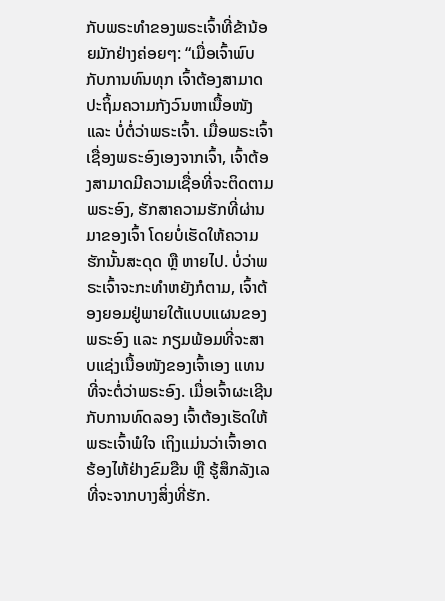ກັບພຣະທຳຂອງພຣະເຈົ້າທີ່ຂ້ານ້ອຍມັກຢ່າງຄ່ອຍໆ: “ເມື່ອເຈົ້າພົບກັບການທົນທຸກ ເຈົ້າຕ້ອງສາມາດປະຖິ້ມຄວາມກັງວົນຫາເນື້ອໜັງ ແລະ ບໍ່ຕໍ່ວ່າພຣະເຈົ້າ. ເມື່ອພຣະເຈົ້າເຊື່ອງພຣະອົງເອງຈາກເຈົ້າ, ເຈົ້າຕ້ອງສາມາດມີຄວາມເຊື່ອທີ່ຈະຕິດຕາມພຣະອົງ, ຮັກສາຄວາມຮັກທີ່ຜ່ານມາຂອງເຈົ້າ ໂດຍບໍ່ເຮັດໃຫ້ຄວາມຮັກນັ້ນສະດຸດ ຫຼື ຫາຍໄປ. ບໍ່ວ່າພຣະເຈົ້າຈະກະທຳຫຍັງກໍຕາມ, ເຈົ້າຕ້ອງຍອມຢູ່ພາຍໃຕ້ແບບແຜນຂອງພຣະອົງ ແລະ ກຽມພ້ອມທີ່ຈະສາບແຊ່ງເນື້ອໜັງຂອງເຈົ້າເອງ ແທນທີ່ຈະຕໍ່ວ່າພຣະອົງ. ເມື່ອເຈົ້າຜະເຊີນກັບການທົດລອງ ເຈົ້າຕ້ອງເຮັດໃຫ້ພຣະເຈົ້າພໍໃຈ ເຖິງແມ່ນວ່າເຈົ້າອາດຮ້ອງໄຫ້ຢ່າງຂົມຂືນ ຫຼື ຮູ້ສຶກລັງເລທີ່ຈະຈາກບາງສິ່ງທີ່ຮັກ.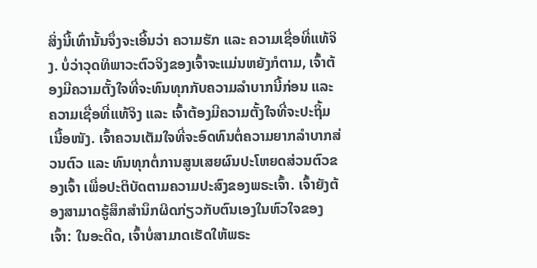ສິ່ງນີ້ເທົ່ານັ້ນຈຶ່ງຈະເອີ້ນວ່າ ຄວາມຮັກ ແລະ ຄວາມເຊື່ອທີ່ແທ້ຈິງ. ບໍ່ວ່າວຸດທິພາວະຕົວຈິງຂອງເຈົ້າຈະແມ່ນຫຍັງກໍຕາມ, ເຈົ້າຕ້ອງມີຄວາມຕັ້ງໃຈທີ່ຈະທົນທຸກກັບຄວາມລໍາບາກນີ້ກ່ອນ ແລະ ຄວາມເຊື່ອທີ່ແທ້ຈິງ ແລະ ເຈົ້າຕ້ອງມີຄວາມຕັ້ງໃຈທີ່ຈະປະຖິ້ມເນື້ອໜັງ. ເຈົ້າຄວນເຕັມໃຈທີ່ຈະອົດທົນຕໍ່ຄວາມຍາກລໍາບາກສ່ວນຕົວ ແລະ ທົນທຸກຕໍ່ການສູນເສຍຜົນປະໂຫຍດສ່ວນຕົວຂອງເຈົ້າ ເພື່ອປະຕິບັດຕາມຄວາມປະສົງຂອງພຣະເຈົ້າ. ເຈົ້າຍັງຕ້ອງສາມາດຮູ້ສຶກສຳນຶກຜິດກ່ຽວກັບຕົນເອງໃນຫົວໃຈຂອງເຈົ້າ: ໃນອະດີດ, ເຈົ້າບໍ່ສາມາດເຮັດໃຫ້ພຣະ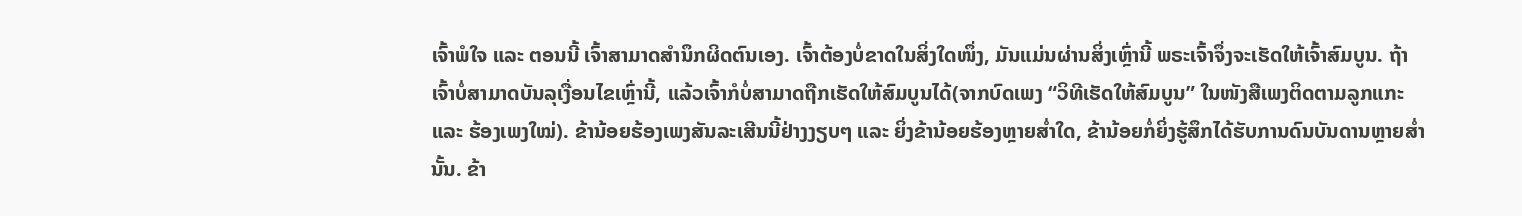ເຈົ້າພໍໃຈ ແລະ ຕອນນີ້ ເຈົ້າສາມາດສໍານຶກຜິດຕົນເອງ. ເຈົ້າຕ້ອງບໍ່ຂາດໃນສິ່ງໃດໜຶ່ງ, ມັນແມ່ນຜ່ານສິ່ງເຫຼົ່ານີ້ ພຣະເຈົ້າຈຶ່ງຈະເຮັດໃຫ້ເຈົ້າສົມບູນ. ຖ້າເຈົ້າບໍ່ສາມາດບັນລຸເງື່ອນໄຂເຫຼົ່ານີ້, ແລ້ວເຈົ້າກໍບໍ່ສາມາດຖືກເຮັດໃຫ້ສົມບູນໄດ້(ຈາກບົດເພງ “ວິທີເຮັດໃຫ້ສົມບູນ” ໃນໜັງສືເພງຕິດຕາມລູກແກະ ແລະ ຮ້ອງເພງໃໝ່). ຂ້ານ້ອຍຮ້ອງເພງສັນລະເສີນນີ້ຢ່າງງຽບໆ ແລະ ຍິ່ງຂ້ານ້ອຍຮ້ອງຫຼາຍສໍ່າໃດ, ຂ້ານ້ອຍກໍ່ຍິ່ງຮູ້ສຶກໄດ້ຮັບການດົນບັນດານຫຼາຍສ່ຳນັ້ນ. ຂ້າ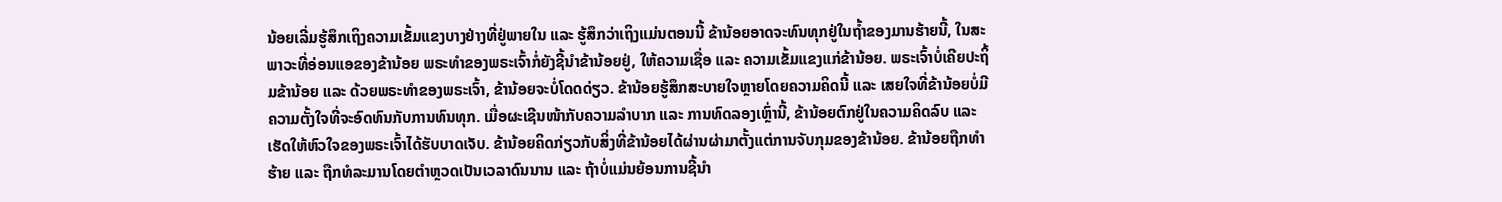ນ້ອຍເລີ່ມຮູ້ສຶກເຖິງຄວາມເຂັ້ມແຂງບາງຢ່າງທີ່ຢູ່ພາຍໃນ ແລະ ຮູ້ສຶກວ່າເຖິງແມ່ນຕອນນີ້ ຂ້ານ້ອຍອາດຈະທົນທຸກຢູ່ໃນຖໍ້າຂອງມານຮ້າຍນີ້, ໃນສະພາວະທີ່ອ່ອນແອຂອງຂ້ານ້ອຍ ພຣະທຳຂອງພຣະເຈົ້າກໍ່ຍັງຊີ້ນໍາຂ້ານ້ອຍຢູ່, ໃຫ້ຄວາມເຊື່ອ ແລະ ຄວາມເຂັ້ມແຂງແກ່ຂ້ານ້ອຍ. ພຣະເຈົ້າບໍ່ເຄີຍປະຖິ້ມຂ້ານ້ອຍ ແລະ ດ້ວຍພຣະທຳຂອງພຣະເຈົ້າ, ຂ້ານ້ອຍຈະບໍ່ໂດດດ່ຽວ. ຂ້ານ້ອຍຮູ້ສຶກສະບາຍໃຈຫຼາຍໂດຍຄວາມຄິດນີ້ ແລະ ເສຍໃຈທີ່ຂ້ານ້ອຍບໍ່ມີຄວາມຕັ້ງໃຈທີ່ຈະອົດທົນກັບການທົນທຸກ. ເມື່ອຜະເຊີນໜ້າກັບຄວາມລຳບາກ ແລະ ການທົດລອງເຫຼົ່ານີ້, ຂ້ານ້ອຍຕົກຢູ່ໃນຄວາມຄິດລົບ ແລະ ເຮັດໃຫ້ຫົວໃຈຂອງພຣະເຈົ້າໄດ້ຮັບບາດເຈັບ. ຂ້ານ້ອຍຄິດກ່ຽວກັບສິ່ງທີ່ຂ້ານ້ອຍໄດ້ຜ່ານຜ່າມາຕັ້ງແຕ່ການຈັບກຸມຂອງຂ້ານ້ອຍ. ຂ້ານ້ອຍຖືກທຳຮ້າຍ ແລະ ຖືກທໍລະມານໂດຍຕຳຫຼວດເປັນເວລາດົນນານ ແລະ ຖ້າບໍ່ແມ່ນຍ້ອນການຊີ້ນຳ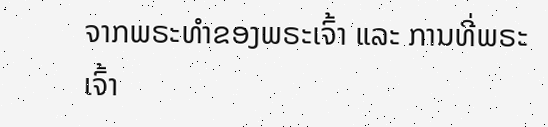ຈາກພຣະທຳຂອງພຣະເຈົ້າ ແລະ ການທີ່ພຣະເຈົ້າ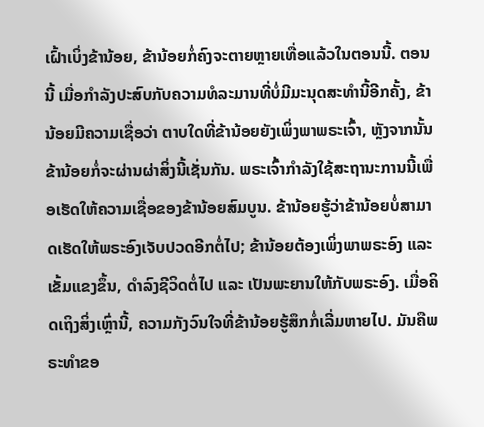ເຝົ້າເບິ່ງຂ້ານ້ອຍ, ຂ້ານ້ອຍກໍ່ຄົງຈະຕາຍຫຼາຍເທື່ອແລ້ວໃນຕອນນີ້. ຕອນນີ້ ເມື່ອກຳລັງປະສົບກັບຄວາມທໍລະມານທີ່ບໍ່ມີມະນຸດສະທຳນີ້ອີກຄັ້ງ, ຂ້ານ້ອຍມີຄວາມເຊື່ອວ່າ ຕາບໃດທີ່ຂ້ານ້ອຍຍັງເພິ່ງພາພຣະເຈົ້າ, ຫຼັງຈາກນັ້ນ ຂ້ານ້ອຍກໍ່ຈະຜ່ານຜ່າສິ່ງນີ້ເຊັ່ນກັນ. ພຣະເຈົ້າກຳລັງໃຊ້ສະຖານະການນີ້ເພື່ອເຮັດໃຫ້ຄວາມເຊື່ອຂອງຂ້ານ້ອຍສົມບູນ. ຂ້ານ້ອຍຮູ້ວ່າຂ້ານ້ອຍບໍ່ສາມາດເຮັດໃຫ້ພຣະອົງເຈັບປວດອີກຕໍ່ໄປ; ຂ້ານ້ອຍຕ້ອງເພິ່ງພາພຣະອົງ ແລະ ເຂັ້ມແຂງຂຶ້ນ, ດໍາລົງຊີວິດຕໍ່ໄປ ແລະ ເປັນພະຍານໃຫ້ກັບພຣະອົງ. ເມື່ອຄິດເຖິງສິ່ງເຫຼົ່ານີ້, ຄວາມກັງວົນໃຈທີ່ຂ້ານ້ອຍຮູ້ສຶກກໍ່ເລີ່ມຫາຍໄປ. ມັນຄືພຣະທຳຂອ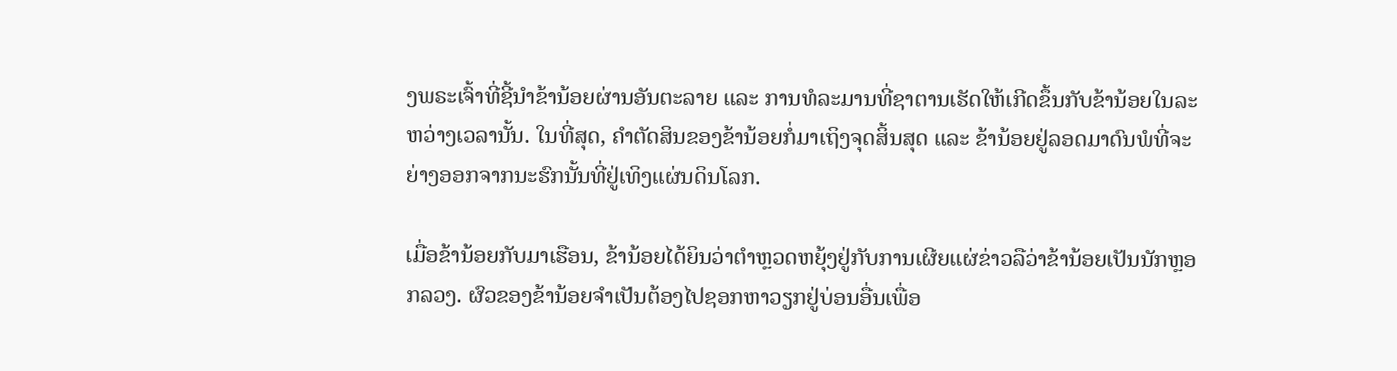ງພຣະເຈົ້າທີ່ຊີ້ນໍາຂ້ານ້ອຍຜ່ານອັນຕະລາຍ ແລະ ການທໍລະມານທີ່ຊາຕານເຮັດໃຫ້ເກີດຂຶ້ນກັບຂ້ານ້ອຍໃນລະຫວ່າງເວລານັ້ນ. ໃນທີ່ສຸດ, ຄຳຕັດສິນຂອງຂ້ານ້ອຍກໍ່ມາເຖິງຈຸດສິ້ນສຸດ ແລະ ຂ້ານ້ອຍຢູ່ລອດມາດົນພໍທີ່ຈະຍ່າງອອກຈາກນະຮົກນັ້ນທີ່ຢູ່ເທິງແຜ່ນດິນໂລກ.

ເມື່ອຂ້ານ້ອຍກັບມາເຮືອນ, ຂ້ານ້ອຍໄດ້ຍິນວ່າຕຳຫຼວດຫຍຸ້ງຢູ່ກັບການເຜີຍແຜ່ຂ່າວລືວ່າຂ້ານ້ອຍເປັນນັກຫຼອກລວງ. ຜົວຂອງຂ້ານ້ອຍຈຳເປັນຕ້ອງໄປຊອກຫາວຽກຢູ່ບ່ອນອື່ນເພື່ອ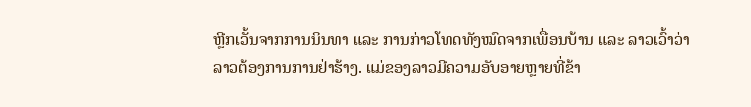ຫຼີກເວັ້ນຈາກການນິນທາ ແລະ ການກ່າວໂທດທັງໝົດຈາກເພື່ອນບ້ານ ແລະ ລາວເວົ້າວ່າລາວຕ້ອງການການຢ່າຮ້າງ. ແມ່ຂອງລາວມີຄວາມອັບອາຍຫຼາຍທີ່ຂ້າ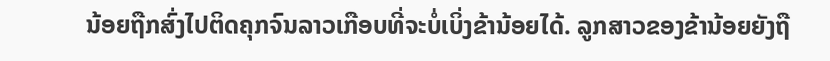ນ້ອຍຖືກສົ່ງໄປຕິດຄຸກຈົນລາວເກືອບທີ່ຈະບໍ່ເບິ່ງຂ້ານ້ອຍໄດ້. ລູກສາວຂອງຂ້ານ້ອຍຍັງຖື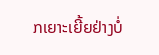ກເຍາະເຍີ້ຍຢ່າງບໍ່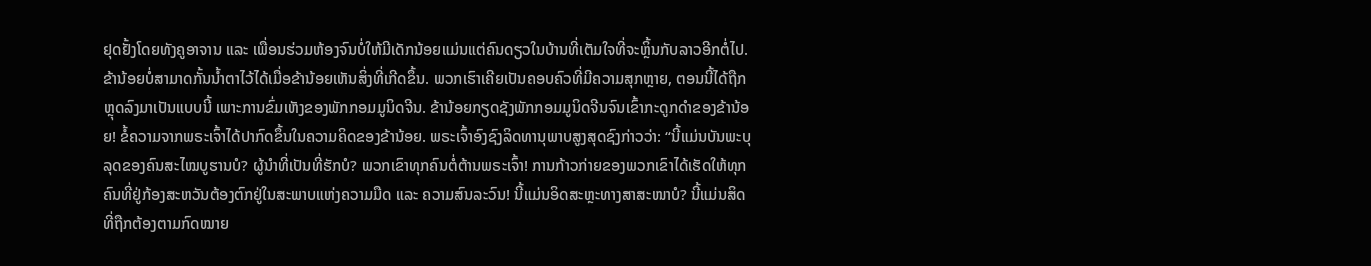ຢຸດຢັ້ງໂດຍທັງຄູອາຈານ ແລະ ເພື່ອນຮ່ວມຫ້ອງຈົນບໍ່ໃຫ້ມີເດັກນ້ອຍແມ່ນແຕ່ຄົນດຽວໃນບ້ານທີ່ເຕັມໃຈທີ່ຈະຫຼິ້ນກັບລາວອີກຕໍ່ໄປ. ຂ້ານ້ອຍບໍ່ສາມາດກັ້ນນໍ້າຕາໄວ້ໄດ້ເມື່ອຂ້ານ້ອຍເຫັນສິ່ງທີ່ເກີດຂຶ້ນ. ພວກເຮົາເຄີຍເປັນຄອບຄົວທີ່ມີຄວາມສຸກຫຼາຍ, ຕອນນີ້ໄດ້ຖືກຫຼຸດລົງມາເປັນແບບນີ້ ເພາະການຂົ່ມເຫັງຂອງພັກກອມມູນິດຈີນ. ຂ້ານ້ອຍກຽດຊັງພັກກອມມູນິດຈີນຈົນເຂົ້າກະດູກດຳຂອງຂ້ານ້ອຍ! ຂໍ້ຄວາມຈາກພຣະເຈົ້າໄດ້ປາກົດຂຶ້ນໃນຄວາມຄິດຂອງຂ້ານ້ອຍ. ພຣະເຈົ້າອົງຊົງລິດທານຸພາບສູງສຸດຊົງກ່າວວ່າ: “ນີ້ແມ່ນບັນພະບຸລຸດຂອງຄົນສະໄໝບູຮານບໍ? ຜູ້ນໍາທີ່ເປັນທີ່ຮັກບໍ? ພວກເຂົາທຸກຄົນຕໍ່ຕ້ານພຣະເຈົ້າ! ການກ້າວກ່າຍຂອງພວກເຂົາໄດ້ເຮັດໃຫ້ທຸກຄົນທີ່ຢູ່ກ້ອງສະຫວັນຕ້ອງຕົກຢູ່ໃນສະພາບແຫ່ງຄວາມມືດ ແລະ ຄວາມສົນລະວົນ! ນີ້ແມ່ນອິດສະຫຼະທາງສາສະໜາບໍ? ນີ້ແມ່ນສິດທີ່ຖືກຕ້ອງຕາມກົດໝາຍ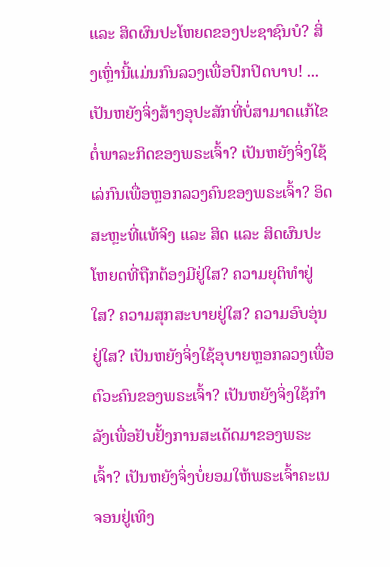ແລະ ສິດຜົນປະໂຫຍດຂອງປະຊາຊົນບໍ? ສິ່ງເຫຼົ່ານີ້ແມ່ນກົນລວງເພື່ອປົກປິດບາບ! ... ເປັນຫຍັງຈິ່ງສ້າງອຸປະສັກທີ່ບໍ່ສາມາດແກ້ໄຂຕໍ່ພາລະກິດຂອງພຣະເຈົ້າ? ເປັນຫຍັງຈິ່ງໃຊ້ເລ່ກົນເພື່ອຫຼອກລວງຄົນຂອງພຣະເຈົ້າ? ອິດສະຫຼະທີ່ແທ້ຈິງ ແລະ ສິດ ແລະ ສິດຜົນປະໂຫຍດທີ່ຖືກຕ້ອງມີຢູ່ໃສ? ຄວາມຍຸຕິທໍາຢູ່ໃສ? ຄວາມສຸກສະບາຍຢູ່ໃສ? ຄວາມອົບອຸ່ນຢູ່ໃສ? ເປັນຫຍັງຈິ່ງໃຊ້ອຸບາຍຫຼອກລວງເພື່ອຕົວະຄົນຂອງພຣະເຈົ້າ? ເປັນຫຍັງຈິ່ງໃຊ້ກໍາລັງເພື່ອຢັບຢັ້ງການສະເດັດມາຂອງພຣະເຈົ້າ? ເປັນຫຍັງຈິ່ງບໍ່ຍອມໃຫ້ພຣະເຈົ້າຄະເນຈອນຢູ່ເທິງ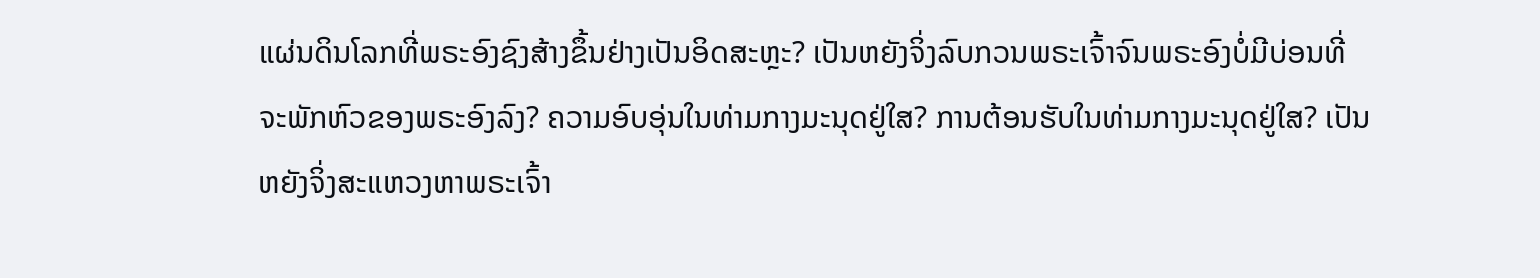ແຜ່ນດິນໂລກທີ່ພຣະອົງຊົງສ້າງຂຶ້ນຢ່າງເປັນອິດສະຫຼະ? ເປັນຫຍັງຈິ່ງລົບກວນພຣະເຈົ້າຈົນພຣະອົງບໍ່ມີບ່ອນທີ່ຈະພັກຫົວຂອງພຣະອົງລົງ? ຄວາມອົບອຸ່ນໃນທ່າມກາງມະນຸດຢູ່ໃສ? ການຕ້ອນຮັບໃນທ່າມກາງມະນຸດຢູ່ໃສ? ເປັນຫຍັງຈິ່ງສະແຫວງຫາພຣະເຈົ້າ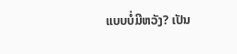ແບບບໍ່ມີຫວັງ? ເປັນ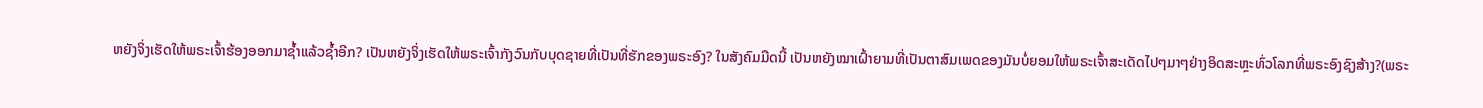ຫຍັງຈິ່ງເຮັດໃຫ້ພຣະເຈົ້າຮ້ອງອອກມາຊໍ້າແລ້ວຊໍ້າອີກ? ເປັນຫຍັງຈິ່ງເຮັດໃຫ້ພຣະເຈົ້າກັງວົນກັບບຸດຊາຍທີ່ເປັນທີ່ຮັກຂອງພຣະອົງ? ໃນສັງຄົມມືດນີ້ ເປັນຫຍັງໝາເຝົ້າຍາມທີ່ເປັນຕາສົມເພດຂອງມັນບໍ່ຍອມໃຫ້ພຣະເຈົ້າສະເດັດໄປໆມາໆຢ່າງອິດສະຫຼະທົ່ວໂລກທີ່ພຣະອົງຊົງສ້າງ?(ພຣະ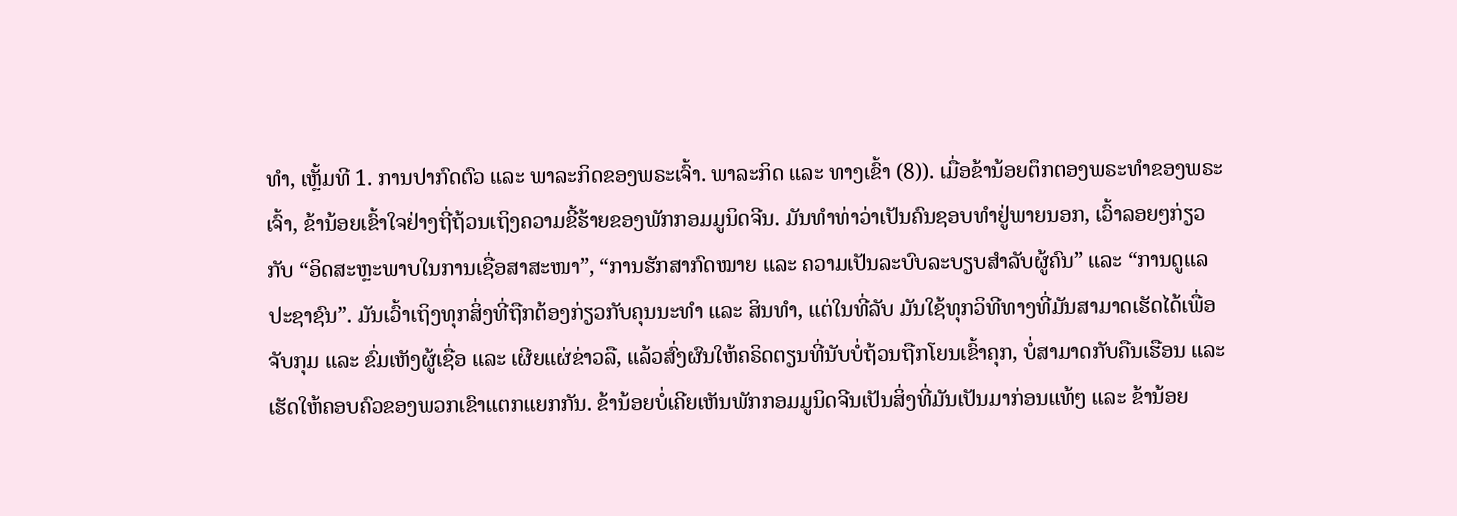ທຳ, ເຫຼັ້ມທີ 1. ການປາກົດຕົວ ແລະ ພາລະກິດຂອງພຣະເຈົ້າ. ພາລະກິດ ແລະ ທາງເຂົ້າ (8)). ເມື່ອຂ້ານ້ອຍຕຶກຕອງພຣະທຳຂອງພຣະເຈົ້າ, ຂ້ານ້ອຍເຂົ້າໃຈຢ່າງຖີ່ຖ້ວນເຖິງຄວາມຂີ້ຮ້າຍຂອງພັກກອມມູນິດຈີນ. ມັນທຳທ່າວ່າເປັນຄົນຊອບທຳຢູ່ພາຍນອກ, ເວົ້າລອຍໆກ່ຽວກັບ “ອິດສະຫຼະພາບໃນການເຊື່ອສາສະໜາ”, “ການຮັກສາກົດໝາຍ ແລະ ຄວາມເປັນລະບົບລະບຽບສຳລັບຜູ້ຄົນ” ແລະ “ການດູແລປະຊາຊົນ”. ມັນເວົ້າເຖິງທຸກສິ່ງທີ່ຖືກຕ້ອງກ່ຽວກັບຄຸນນະທໍາ ແລະ ສິນທໍາ, ແຕ່ໃນທີ່ລັບ ມັນໃຊ້ທຸກວິທີທາງທີ່ມັນສາມາດເຮັດໄດ້ເພື່ອຈັບກຸມ ແລະ ຂົ່ມເຫັງຜູ້ເຊື່ອ ແລະ ເຜີຍແຜ່ຂ່າວລື, ແລ້ວສົ່ງຜົນໃຫ້ຄຣິດຕຽນທີ່ນັບບໍ່ຖ້ວນຖືກໂຍນເຂົ້າຄຸກ, ບໍ່ສາມາດກັບຄືນເຮືອນ ແລະ ເຮັດໃຫ້ຄອບຄົວຂອງພວກເຂົາແຕກແຍກກັນ. ຂ້ານ້ອຍບໍ່ເຄີຍເຫັນພັກກອມມູນິດຈີນເປັນສິ່ງທີ່ມັນເປັນມາກ່ອນແທ້ໆ ແລະ ຂ້ານ້ອຍ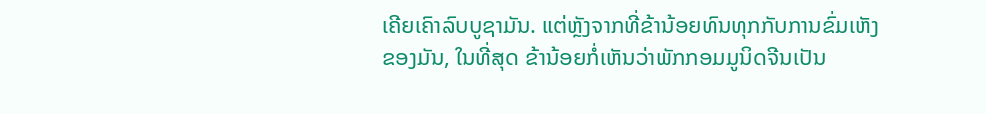ເຄີຍເຄົາລົບບູຊາມັນ. ແຕ່ຫຼັງຈາກທີ່ຂ້ານ້ອຍທົນທຸກກັບການຂົ່ມເຫັງຂອງມັນ, ໃນທີ່ສຸດ ຂ້ານ້ອຍກໍ່ເຫັນວ່າພັກກອມມູນິດຈີນເປັນ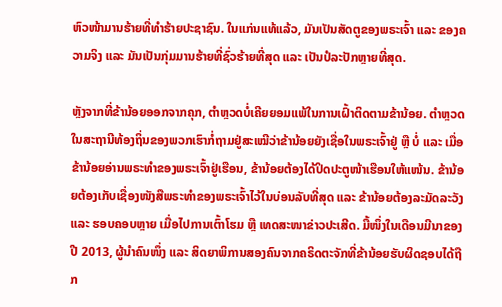ຫົວໜ້າມານຮ້າຍທີ່ທໍາຮ້າຍປະຊາຊົນ. ໃນແກ່ນແທ້ແລ້ວ, ມັນເປັນສັດຕູຂອງພຣະເຈົ້າ ແລະ ຂອງຄວາມຈິງ ແລະ ມັນເປັນກຸ່ມມານຮ້າຍທີ່ຊົ່ວຮ້າຍທີ່ສຸດ ແລະ ເປັນປໍລະປັກຫຼາຍທີ່ສຸດ.

ຫຼັງຈາກທີ່ຂ້ານ້ອຍອອກຈາກຄຸກ, ຕຳຫຼວດບໍ່ເຄີຍຍອມແພ້ໃນການເຝົ້າຕິດຕາມຂ້ານ້ອຍ. ຕຳຫຼວດໃນສະຖານີທ້ອງຖິ່ນຂອງພວກເຮົາກໍ່ຖາມຢູ່ສະເໝີວ່າຂ້ານ້ອຍຍັງເຊື່ອໃນພຣະເຈົ້າຢູ່ ຫຼື ບໍ່ ແລະ ເມື່ອຂ້ານ້ອຍອ່ານພຣະທຳຂອງພຣະເຈົ້າຢູ່ເຮືອນ, ຂ້ານ້ອຍຕ້ອງໄດ້ປິດປະຕູໜ້າເຮືອນໃຫ້ແໜ້ນ. ຂ້ານ້ອຍຕ້ອງເກັບເຊື່ອງໜັງສືພຣະທຳຂອງພຣະເຈົ້າໄວ້ໃນບ່ອນລັບທີ່ສຸດ ແລະ ຂ້ານ້ອຍຕ້ອງລະມັດລະວັງ ແລະ ຮອບຄອບຫຼາຍ ເມື່ອໄປການເຕົ້າໂຮມ ຫຼື ເທດສະໜາຂ່າວປະເສີດ. ມື້ໜຶ່ງໃນເດືອນມີນາຂອງປີ 2013, ຜູ້ນຳຄົນໜຶ່ງ ແລະ ສິດຍາພິການສອງຄົນຈາກຄຣິດຕະຈັກທີ່ຂ້ານ້ອຍຮັບຜິດຊອບໄດ້ຖືກ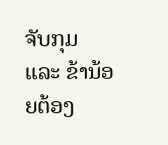ຈັບກຸມ ແລະ ຂ້ານ້ອຍຕ້ອງ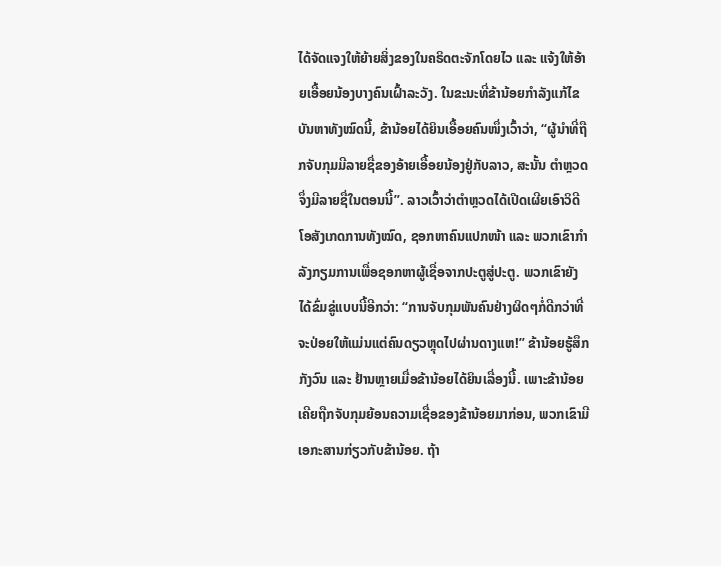ໄດ້ຈັດແຈງໃຫ້ຍ້າຍສິ່ງຂອງໃນຄຣິດຕະຈັກໂດຍໄວ ແລະ ແຈ້ງໃຫ້ອ້າຍເອື້ອຍນ້ອງບາງຄົນເຝົ້າລະວັງ. ໃນຂະນະທີ່ຂ້ານ້ອຍກໍາລັງແກ້ໄຂບັນຫາທັງໝົດນີ້, ຂ້ານ້ອຍໄດ້ຍິນເອື້ອຍຄົນໜຶ່ງເວົ້າວ່າ, “ຜູ້ນໍາທີ່ຖືກຈັບກຸມມີລາຍຊື່ຂອງອ້າຍເອື້ອຍນ້ອງຢູ່ກັບລາວ, ສະນັ້ນ ຕໍາຫຼວດຈຶ່ງມີລາຍຊື່ໃນຕອນນີ້”. ລາວເວົ້າວ່າຕຳຫຼວດໄດ້ເປີດເຜີຍເອົາວິດີໂອສັງເກດການທັງໝົດ, ຊອກຫາຄົນແປກໜ້າ ແລະ ພວກເຂົາກຳລັງກຽມການເພື່ອຊອກຫາຜູ້ເຊື່ອຈາກປະຕູສູ່ປະຕູ. ພວກເຂົາຍັງໄດ້ຂົ່ມຂູ່ແບບນີ້ອີກວ່າ: “ການຈັບກຸມພັນຄົນຢ່າງຜິດໆກໍ່ດີກວ່າທີ່ຈະປ່ອຍໃຫ້ແມ່ນແຕ່ຄົນດຽວຫຼຸດໄປຜ່ານດາງແຫ!” ຂ້ານ້ອຍຮູ້ສຶກກັງວົນ ແລະ ຢ້ານຫຼາຍເມື່ອຂ້ານ້ອຍໄດ້ຍິນເລື່ອງນີ້. ເພາະຂ້ານ້ອຍເຄີຍຖືກຈັບກຸມຍ້ອນຄວາມເຊື່ອຂອງຂ້ານ້ອຍມາກ່ອນ, ພວກເຂົາມີເອກະສານກ່ຽວກັບຂ້ານ້ອຍ. ຖ້າ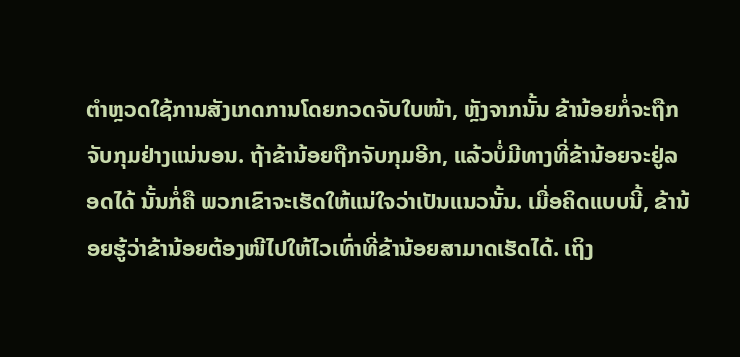ຕຳຫຼວດໃຊ້ການສັງເກດການໂດຍກວດຈັບໃບໜ້າ, ຫຼັງຈາກນັ້ນ ຂ້ານ້ອຍກໍ່ຈະຖືກຈັບກຸມຢ່າງແນ່ນອນ. ຖ້າຂ້ານ້ອຍຖືກຈັບກຸມອີກ, ແລ້ວບໍ່ມີທາງທີ່ຂ້ານ້ອຍຈະຢູ່ລອດໄດ້ ນັ້ນກໍ່ຄື ພວກເຂົາຈະເຮັດໃຫ້ແນ່ໃຈວ່າເປັນແນວນັ້ນ. ເມື່ອຄິດແບບນີ້, ຂ້ານ້ອຍຮູ້ວ່າຂ້ານ້ອຍຕ້ອງໜີໄປໃຫ້ໄວເທົ່າທີ່ຂ້ານ້ອຍສາມາດເຮັດໄດ້. ເຖິງ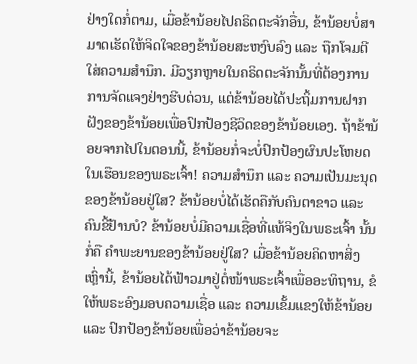ຢ່າງໃດກໍ່ຕາມ, ເມື່ອຂ້ານ້ອຍໄປຄຣິດຕະຈັກອື່ນ, ຂ້ານ້ອຍບໍ່ສາມາດເຮັດໃຫ້ຈິດໃຈຂອງຂ້ານ້ອຍສະຫງົບລົງ ແລະ ຖືກໂຈມຕີໃສ່ຄວາມສຳນຶກ. ມີວຽກຫຼາຍໃນຄຣິດຕະຈັກນັ້ນທີ່ຕ້ອງການການຈັດແຈງຢ່າງຮີບດ່ວນ, ແຕ່ຂ້ານ້ອຍໄດ້ປະຖິ້ມການຝາກຝັງຂອງຂ້ານ້ອຍເພື່ອປົກປ້ອງຊີວິດຂອງຂ້ານ້ອຍເອງ. ຖ້າຂ້ານ້ອຍຈາກໄປໃນຕອນນີ້, ຂ້ານ້ອຍກໍ່ຈະບໍ່ປົກປ້ອງຜົນປະໂຫຍດໃນເຮືອນຂອງພຣະເຈົ້າ! ຄວາມສຳນຶກ ແລະ ຄວາມເປັນມະນຸດຂອງຂ້ານ້ອຍຢູ່ໃສ? ຂ້ານ້ອຍບໍ່ໄດ້ເຮັດຄືກັບຄົນຕາຂາວ ແລະ ຄົນຂີ້ຢ້ານບໍ? ຂ້ານ້ອຍບໍ່ມີຄວາມເຊື່ອທີ່ແທ້ຈິງໃນພຣະເຈົ້າ ນັ້ນກໍ່ຄື ຄຳພະຍານຂອງຂ້ານ້ອຍຢູ່ໃສ? ເມື່ອຂ້ານ້ອຍຄິດຫາສິ່ງເຫຼົ່ານີ້, ຂ້ານ້ອຍໄດ້ຟ້າວມາຢູ່ຕໍ່ໜ້າພຣະເຈົ້າເພື່ອອະທິຖານ, ຂໍໃຫ້ພຣະອົງມອບຄວາມເຊື່ອ ແລະ ຄວາມເຂັ້ມແຂງໃຫ້ຂ້ານ້ອຍ ແລະ ປົກປ້ອງຂ້ານ້ອຍເພື່ອວ່າຂ້ານ້ອຍຈະ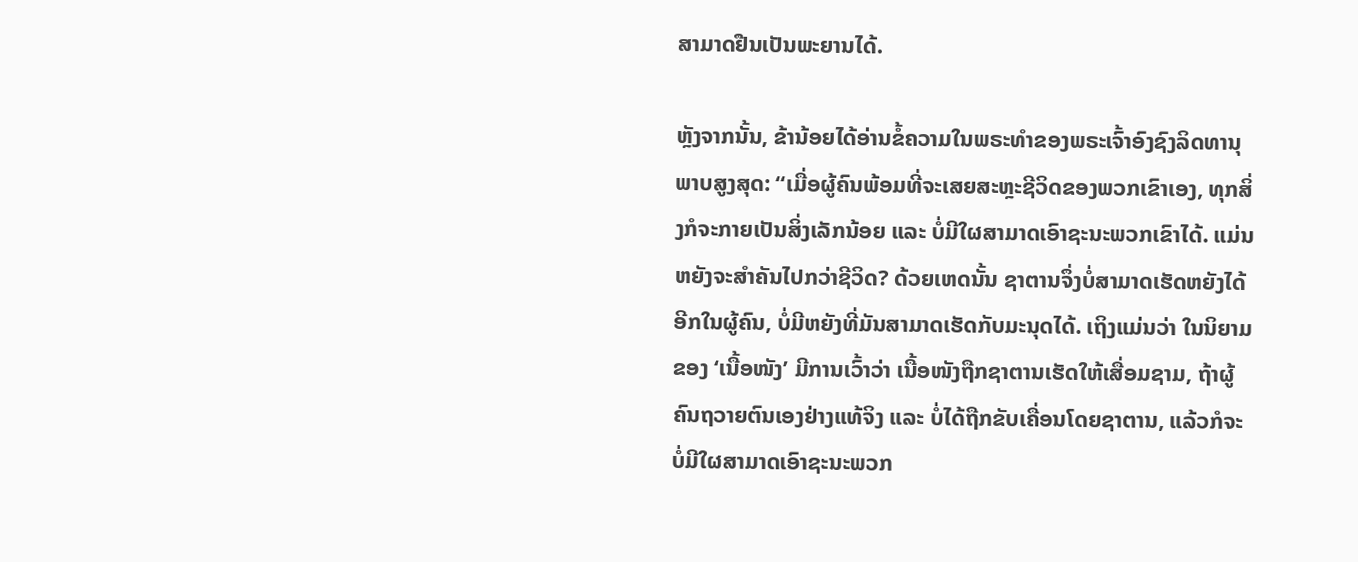ສາມາດຢືນເປັນພະຍານໄດ້.

ຫຼັງຈາກນັ້ນ, ຂ້ານ້ອຍໄດ້ອ່ານຂໍ້ຄວາມໃນພຣະທຳຂອງພຣະເຈົ້າອົງຊົງລິດທານຸພາບສູງສຸດ: “ເມື່ອຜູ້ຄົນພ້ອມທີ່ຈະເສຍສະຫຼະຊີວິດຂອງພວກເຂົາເອງ, ທຸກສິ່ງກໍຈະກາຍເປັນສິ່ງເລັກນ້ອຍ ແລະ ບໍ່ມີໃຜສາມາດເອົາຊະນະພວກເຂົາໄດ້. ແມ່ນຫຍັງຈະສຳຄັນໄປກວ່າຊີວິດ? ດ້ວຍເຫດນັ້ນ ຊາຕານຈຶ່ງບໍ່ສາມາດເຮັດຫຍັງໄດ້ອີກໃນຜູ້ຄົນ, ບໍ່ມີຫຍັງທີ່ມັນສາມາດເຮັດກັບມະນຸດໄດ້. ເຖິງແມ່ນວ່າ ໃນນິຍາມຂອງ ‘ເນື້ອໜັງ’ ມີການເວົ້າວ່າ ເນື້ອໜັງຖືກຊາຕານເຮັດໃຫ້ເສື່ອມຊາມ, ຖ້າຜູ້ຄົນຖວາຍຕົນເອງຢ່າງແທ້ຈິງ ແລະ ບໍ່ໄດ້ຖືກຂັບເຄື່ອນໂດຍຊາຕານ, ແລ້ວກໍຈະບໍ່ມີໃຜສາມາດເອົາຊະນະພວກ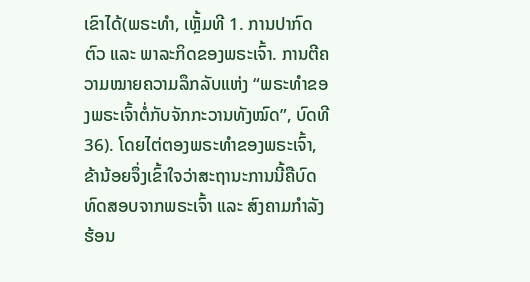ເຂົາໄດ້(ພຣະທຳ, ເຫຼັ້ມທີ 1. ການປາກົດຕົວ ແລະ ພາລະກິດຂອງພຣະເຈົ້າ. ການຕີຄວາມໝາຍຄວາມລຶກລັບແຫ່ງ “ພຣະທຳຂອງພຣະເຈົ້າຕໍ່ກັບຈັກກະວານທັງໝົດ”, ບົດທີ 36). ໂດຍໄຕ່ຕອງພຣະທຳຂອງພຣະເຈົ້າ, ຂ້ານ້ອຍຈຶ່ງເຂົ້າໃຈວ່າສະຖານະການນີ້ຄືບົດທົດສອບຈາກພຣະເຈົ້າ ແລະ ສົງຄາມກຳລັງຮ້ອນ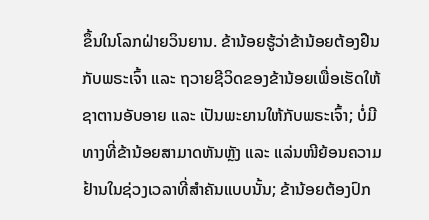ຂຶ້ນໃນໂລກຝ່າຍວິນຍານ. ຂ້ານ້ອຍຮູ້ວ່າຂ້ານ້ອຍຕ້ອງຢືນກັບພຣະເຈົ້າ ແລະ ຖວາຍຊີວິດຂອງຂ້ານ້ອຍເພື່ອເຮັດໃຫ້ຊາຕານອັບອາຍ ແລະ ເປັນພະຍານໃຫ້ກັບພຣະເຈົ້າ; ບໍ່ມີທາງທີ່ຂ້ານ້ອຍສາມາດຫັນຫຼັງ ແລະ ແລ່ນໜີຍ້ອນຄວາມຢ້ານໃນຊ່ວງເວລາທີ່ສຳຄັນແບບນັ້ນ; ຂ້ານ້ອຍຕ້ອງປົກ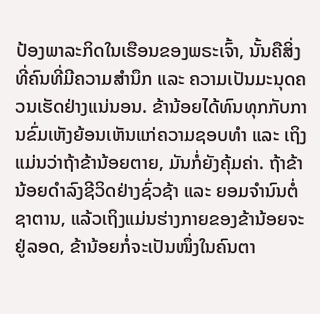ປ້ອງພາລະກິດໃນເຮືອນຂອງພຣະເຈົ້າ, ນັ້ນຄືສິ່ງທີ່ຄົນທີ່ມີຄວາມສຳນຶກ ແລະ ຄວາມເປັນມະນຸດຄວນເຮັດຢ່າງແນ່ນອນ. ຂ້ານ້ອຍໄດ້ທົນທຸກກັບການຂົ່ມເຫັງຍ້ອນເຫັນແກ່ຄວາມຊອບທຳ ແລະ ເຖິງແມ່ນວ່າຖ້າຂ້ານ້ອຍຕາຍ, ມັນກໍ່ຍັງຄຸ້ມຄ່າ. ຖ້າຂ້ານ້ອຍດຳລົງຊີວິດຢ່າງຊົ່ວຊ້າ ແລະ ຍອມຈຳນົນຕໍ່ຊາຕານ, ແລ້ວເຖິງແມ່ນຮ່າງກາຍຂອງຂ້ານ້ອຍຈະຢູ່ລອດ, ຂ້ານ້ອຍກໍ່ຈະເປັນໜຶ່ງໃນຄົນຕາ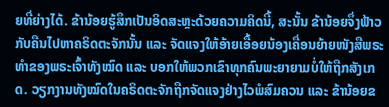ຍທີ່ຍ່າງໄດ້. ຂ້ານ້ອຍຮູ້ສຶກເປັນອິດສະຫຼະດ້ວຍຄວາມຄິດນີ້, ສະນັ້ນ ຂ້ານ້ອຍຈຶ່ງຟ້າວກັບຄືນໄປຫາຄຣິດຕະຈັກນັ້ນ ແລະ ຈັດແຈງໃຫ້ອ້າຍເອື້ອຍນ້ອງເຄື່ອນຍ້າຍໜັງສືພຣະທຳຂອງພຣະເຈົ້າທັງໝົດ ແລະ ບອກໃຫ້ພວກເຂົາທຸກຄົນພະຍາຍາມບໍ່ໃຫ້ຖືກສັງເກດ. ວຽກງານທັງໝົດໃນຄຣິດຕະຈັກຖືກຈັດແຈງຢ່າງໄວພໍສົມຄວນ ແລະ ຂ້ານ້ອຍຂ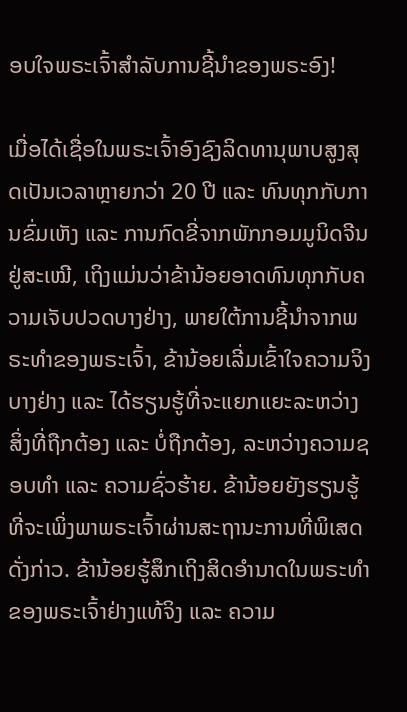ອບໃຈພຣະເຈົ້າສຳລັບການຊີ້ນໍາຂອງພຣະອົງ!

ເມື່ອໄດ້ເຊື່ອໃນພຣະເຈົ້າອົງຊົງລິດທານຸພາບສູງສຸດເປັນເວລາຫຼາຍກວ່າ 20 ປີ ແລະ ທົນທຸກກັບການຂົ່ມເຫັງ ແລະ ການກົດຂີ່ຈາກພັກກອມມູນິດຈີນຢູ່ສະເໝີ, ເຖິງແມ່ນວ່າຂ້ານ້ອຍອາດທົນທຸກກັບຄວາມເຈັບປວດບາງຢ່າງ, ພາຍໃຕ້ການຊີ້ນໍາຈາກພຣະທຳຂອງພຣະເຈົ້າ, ຂ້ານ້ອຍເລີ່ມເຂົ້າໃຈຄວາມຈິງບາງຢ່າງ ແລະ ໄດ້ຮຽນຮູ້ທີ່ຈະແຍກແຍະລະຫວ່າງສິ່ງທີ່ຖືກຕ້ອງ ແລະ ບໍ່ຖືກຕ້ອງ, ລະຫວ່າງຄວາມຊອບທຳ ແລະ ຄວາມຊົ່ວຮ້າຍ. ຂ້ານ້ອຍຍັງຮຽນຮູ້ທີ່ຈະເພິ່ງພາພຣະເຈົ້າຜ່ານສະຖານະການທີ່ພິເສດດັ່ງກ່າວ. ຂ້ານ້ອຍຮູ້ສຶກເຖິງສິດອໍານາດໃນພຣະທຳຂອງພຣະເຈົ້າຢ່າງແທ້ຈິງ ແລະ ຄວາມ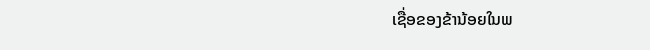ເຊື່ອຂອງຂ້ານ້ອຍໃນພ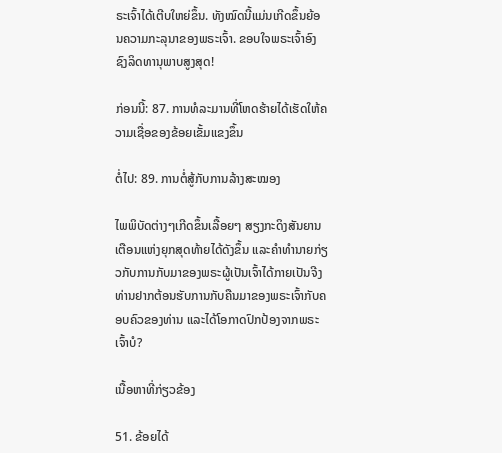ຣະເຈົ້າໄດ້ເຕີບໃຫຍ່ຂຶ້ນ. ທັງໝົດນີ້ແມ່ນເກີດຂຶ້ນຍ້ອນຄວາມກະລຸນາຂອງພຣະເຈົ້າ. ຂອບໃຈພຣະເຈົ້າອົງຊົງລິດທານຸພາບສູງສຸດ!

ກ່ອນນີ້: 87. ການທໍລະມານທີ່ໂຫດຮ້າຍໄດ້ເຮັດໃຫ້ຄວາມເຊື່ອຂອງຂ້ອຍເຂັ້ມແຂງຂຶ້ນ

ຕໍ່ໄປ: 89. ການຕໍ່ສູ້ກັບການລ້າງສະໝອງ

ໄພພິບັດຕ່າງໆເກີດຂຶ້ນເລື້ອຍໆ ສຽງກະດິງສັນຍານເຕືອນແຫ່ງຍຸກສຸດທ້າຍໄດ້ດັງຂຶ້ນ ແລະຄໍາທໍານາຍກ່ຽວກັບການກັບມາຂອງພຣະຜູ້ເປັນເຈົ້າໄດ້ກາຍເປັນຈີງ ທ່ານຢາກຕ້ອນຮັບການກັບຄືນມາຂອງພຣະເຈົ້າກັບຄອບຄົວຂອງທ່ານ ແລະໄດ້ໂອກາດປົກປ້ອງຈາກພຣະເຈົ້າບໍ?

ເນື້ອຫາທີ່ກ່ຽວຂ້ອງ

51. ຂ້ອຍໄດ້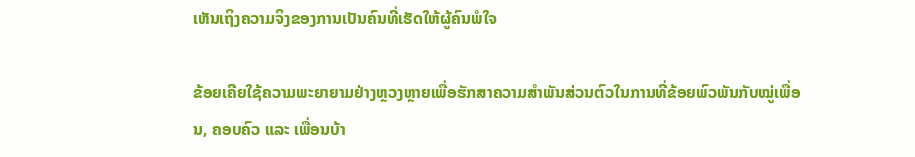ເຫັນເຖິງຄວາມຈິງຂອງການເປັນຄົນທີ່ເຮັດໃຫ້ຜູ້ຄົນພໍໃຈ

ຂ້ອຍເຄີຍໃຊ້ຄວາມພະຍາຍາມຢ່າງຫຼວງຫຼາຍເພື່ອຮັກສາຄວາມສຳພັນສ່ວນຕົວໃນການທີ່ຂ້ອຍພົວພັນກັບໝູ່ເພື່ອນ, ຄອບຄົວ ແລະ ເພື່ອນບ້າ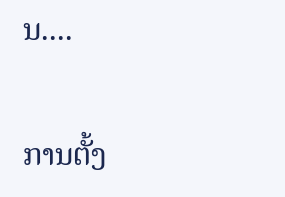ນ....

ການຕັ້ງ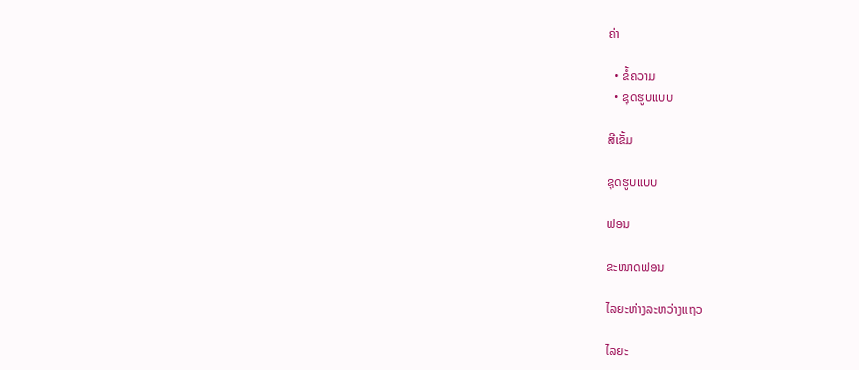ຄ່າ

  • ຂໍ້ຄວາມ
  • ຊຸດຮູບແບບ

ສີເຂັ້ມ

ຊຸດຮູບແບບ

ຟອນ

ຂະໜາດຟອນ

ໄລຍະຫ່າງລະຫວ່າງແຖວ

ໄລຍະ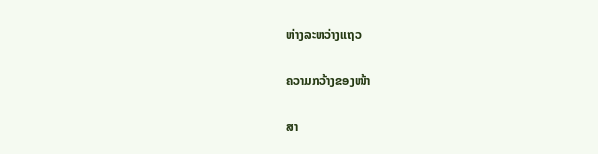ຫ່າງລະຫວ່າງແຖວ

ຄວາມກວ້າງຂອງໜ້າ

ສາ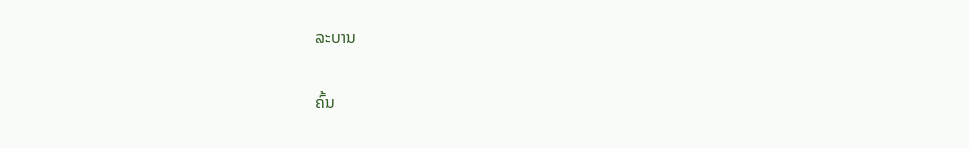ລະບານ

ຄົ້ນ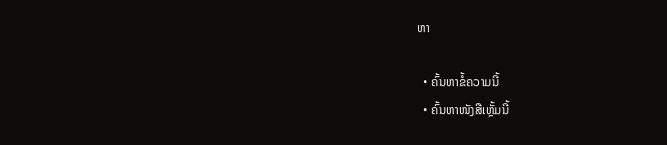ຫາ

  • ຄົ້ນຫາຂໍ້ຄວາມນີ້
  • ຄົ້ນຫາໜັງສືເຫຼັ້ມນີ້